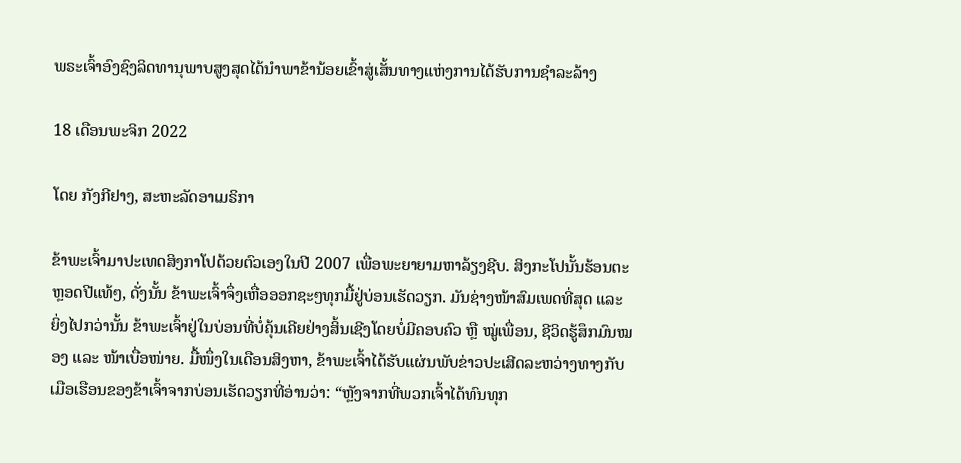ພຣະເຈົ້າອົງຊົງລິດທານຸພາບສູງສຸດໄດ້ນຳພາຂ້ານ້ອຍເຂົ້າສູ່ເສັ້ນທາງແຫ່ງການໄດ້ຮັບການຊຳລະລ້າງ

18 ເດືອນພະຈິກ 2022

ໂດຍ ກັງກີຢາງ, ສະຫະລັດອາເມຣິກາ

ຂ້າພະເຈົ້າມາປະເທດສິງກາໂປດ້ວຍຕົວເອງໃນປີ 2007 ເພື່ອພະຍາຍາມຫາລ້ຽງຊີບ. ສິງກະໂປນັ້ນຮ້ອນຕະຫຼອດປີແທ້ໆ, ດັ່ງນັ້ນ ຂ້າພະເຈົ້າຈຶ່ງເຫື່ອອອກຊະໆທຸກມື້ຢູ່ບ່ອນເຮັດວຽກ. ມັນຊ່າງໜ້າສົມເພດທີ່ສຸດ ແລະ ຍິ່ງໄປກວ່ານັ້ນ ຂ້າພະເຈົ້າຢູ່ໃນບ່ອນທີ່ບໍ່ຄຸ້ນເຄີຍຢ່າງສິ້ນເຊີງໂດຍບໍ່ມີຄອບຄົວ ຫຼື ໝູ່ເພື່ອນ, ຊີວິດຮູ້ສຶກມົນໝອງ ແລະ ໜ້າເບື່ອໜ່າຍ. ມື້ໜຶ່ງໃນເດືອນສິງຫາ, ຂ້າພະເຈົ້າໄດ້ຮັບແຜ່ນພັບຂ່າວປະເສີດລະຫວ່າງທາງກັບເມືອເຮືອນຂອງຂ້າເຈົ້າຈາກບ່ອນເຮັດວຽກທີ່ອ່ານວ່າ: “ຫຼັງຈາກທີ່ພວກເຈົ້າໄດ້ທົນທຸກ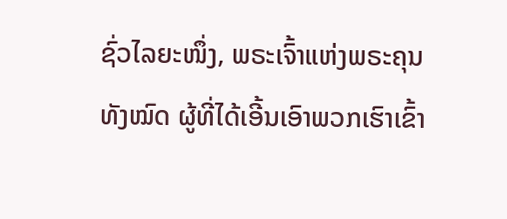ຊົ່ວໄລຍະໜຶ່ງ, ພຣະເຈົ້າແຫ່ງພຣະຄຸນທັງໝົດ ຜູ້ທີ່ໄດ້ເອີ້ນເອົາພວກເຮົາເຂົ້າ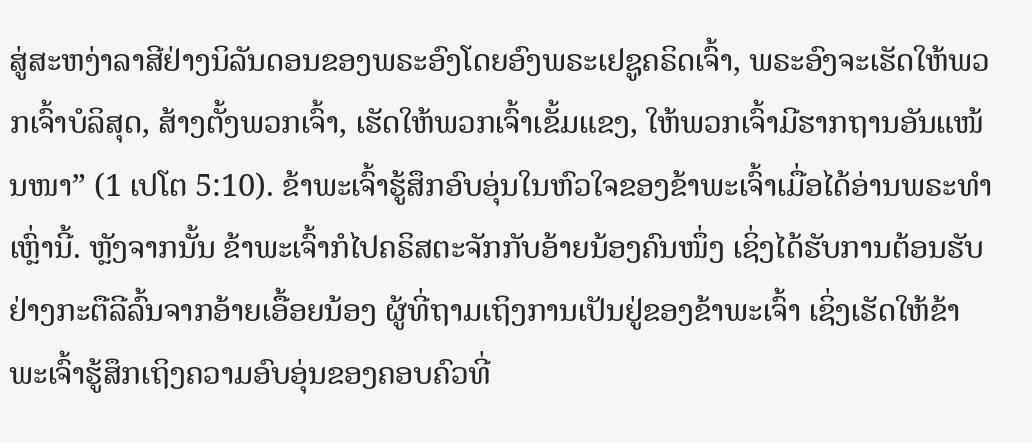ສູ່ສະຫງ່າລາສີຢ່າງນິລັນດອນຂອງພຣະອົງໂດຍອົງພຣະເຢຊູຄຣິດເຈົ້າ, ພຣະອົງຈະເຮັດໃຫ້ພວກເຈົ້າບໍລິສຸດ, ສ້າງຕັ້ງພວກເຈົ້າ, ເຮັດໃຫ້ພວກເຈົ້າເຂັ້ມແຂງ, ໃຫ້ພວກເຈົ້າມີຮາກຖານອັນແໜ້ນໜາ” (1 ເປໂຕ 5:10). ຂ້າພະເຈົ້າຮູ້ສຶກອົບອຸ່ນໃນຫົວໃຈຂອງຂ້າພະເຈົ້າເມື່ອໄດ້ອ່ານພຣະທຳເຫຼົ່ານີ້. ຫຼັງຈາກນັ້ນ ຂ້າພະເຈົ້າກໍໄປຄຣິສຕະຈັກກັບອ້າຍນ້ອງຄົນໜຶ່ງ ເຊິ່ງໄດ້ຮັບການຕ້ອນຮັບຢ່າງກະຕືລີລົ້ນຈາກອ້າຍເອື້ອຍນ້ອງ ຜູ້ທີ່ຖາມເຖິງການເປັນຢູ່ຂອງຂ້າພະເຈົ້າ ເຊິ່ງເຮັດໃຫ້ຂ້າພະເຈົ້າຮູ້ສຶກເຖິງຄວາມອົບອຸ່ນຂອງຄອບຄົວທີ່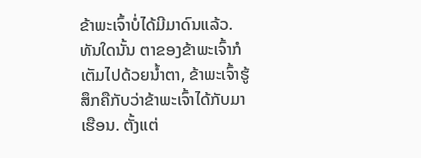ຂ້າພະເຈົ້າບໍ່ໄດ້ມີມາດົນແລ້ວ. ທັນໃດນັ້ນ ຕາຂອງຂ້າພະເຈົ້າກໍເຕັມໄປດ້ວຍນ້ຳຕາ, ຂ້າພະເຈົ້າຮູ້ສຶກຄືກັບວ່າຂ້າພະເຈົ້າໄດ້ກັບມາເຮືອນ. ຕັ້ງແຕ່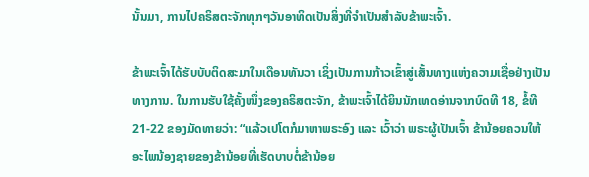ນັ້ນມາ, ການໄປຄຣິສຕະຈັກທຸກໆວັນອາທິດເປັນສິ່ງທີ່ຈຳເປັນສຳລັບຂ້າພະເຈົ້າ.

ຂ້າພະເຈົ້າໄດ້ຮັບບັບຕິດສະມາໃນເດືອນທັນວາ ເຊິ່ງເປັນການກ້າວເຂົ້າສູ່ເສັ້ນທາງແຫ່ງຄວາມເຊື່ອຢ່າງເປັນທາງການ. ໃນການຮັບໃຊ້ຄັ້ງໜຶ່ງຂອງຄຣິສຕະຈັກ, ຂ້າພະເຈົ້າໄດ້ຍິນນັກເທດອ່ານຈາກບົດທີ 18, ຂໍ້ທີ 21-22 ຂອງມັດທາຍວ່າ: “ແລ້ວເປໂຕກໍມາຫາພຣະອົງ ແລະ ເວົ້າວ່າ ພຣະຜູ້ເປັນເຈົ້າ ຂ້ານ້ອຍຄວນໃຫ້ອະໄພນ້ອງຊາຍຂອງຂ້ານ້ອຍທີ່ເຮັດບາບຕໍ່ຂ້ານ້ອຍ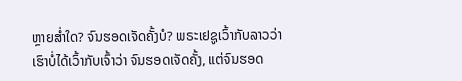ຫຼາຍສໍ່າໃດ? ຈົນຮອດເຈັດຄັ້ງບໍ? ພຣະເຢຊູເວົ້າກັບລາວວ່າ ເຮົາບໍ່ໄດ້ເວົ້າກັບເຈົ້າວ່າ ຈົນຮອດເຈັດຄັ້ງ, ແຕ່ຈົນຮອດ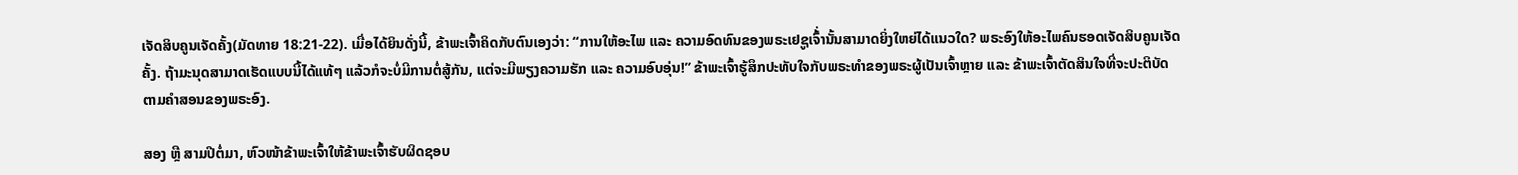ເຈັດສິບຄູນເຈັດຄັ້ງ(ມັດທາຍ 18:21-22). ເມື່ອໄດ້ຍິນດັ່ງນີ້, ຂ້າພະເຈົ້າຄິດກັບຕົນເອງວ່າ: “ການໃຫ້ອະໄພ ແລະ ຄວາມອົດທົນຂອງພຣະເຢຊູເຈົ້່ານັ້ນສາມາດຍິ່ງໃຫຍ່ໄດ້ແນວໃດ? ພຣະອົງໃຫ້ອະໄພຄົນຮອດເຈັດສິບຄູນເຈັດຄັ້ງ. ຖ້າມະນຸດສາມາດເຮັດແບບນີ້ໄດ້ແທ້ໆ ແລ້ວກໍຈະບໍ່ມີການຕໍ່ສູ້ກັນ, ແຕ່ຈະມີພຽງຄວາມຮັກ ແລະ ຄວາມອົບອຸ່ນ!” ຂ້າພະເຈົ້າຮູ້ສຶກປະທັບໃຈກັບພຣະທຳຂອງພຣະຜູ້ເປັນເຈົ້າຫຼາຍ ແລະ ຂ້າພະເຈົ້າຕັດສິນໃຈທີ່ຈະປະຕິບັດຕາມຄຳສອນຂອງພຣະອົງ.

ສອງ ຫຼື ສາມປີຕໍ່ມາ, ຫົວໜ້າຂ້າພະເຈົ້າໃຫ້ຂ້າພະເຈົ້າຮັບຜິດຊອບ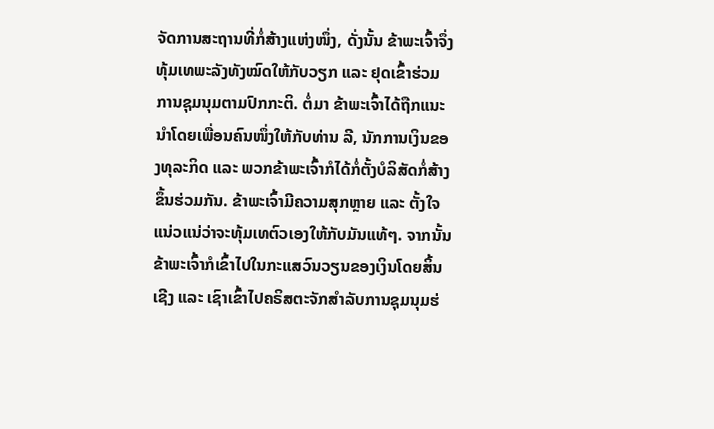ຈັດການສະຖານທີ່ກໍ່ສ້າງແຫ່ງໜຶ່ງ, ດັ່ງນັ້ນ ຂ້າພະເຈົ້າຈຶ່ງທຸ້ມເທພະລັງທັງໝົດໃຫ້ກັບວຽກ ແລະ ຢຸດເຂົ້າຮ່ວມການຊຸມນຸມຕາມປົກກະຕິ. ຕໍ່ມາ ຂ້າພະເຈົ້າໄດ້ຖືກແນະນຳໂດຍເພື່ອນຄົນໜຶ່ງໃຫ້ກັບທ່ານ ລີ, ນັກການເງິນຂອງທຸລະກິດ ແລະ ພວກຂ້າພະເຈົ້າກໍໄດ້ກໍ່ຕັ້ງບໍລິສັດກໍ່ສ້າງຂຶ້ນຮ່ວມກັນ. ຂ້າພະເຈົ້າມີຄວາມສຸກຫຼາຍ ແລະ ຕັ້ງໃຈແນ່ວແນ່ວ່າຈະທຸ້ມເທຕົວເອງໃຫ້ກັບມັນແທ້ໆ. ຈາກນັ້ນ ຂ້າພະເຈົ້າກໍເຂົ້າໄປໃນກະແສວົນວຽນຂອງເງິນໂດຍສິ້ນເຊີງ ແລະ ເຊົາເຂົ້າໄປຄຣິສຕະຈັກສຳລັບການຊຸມນຸມຮ່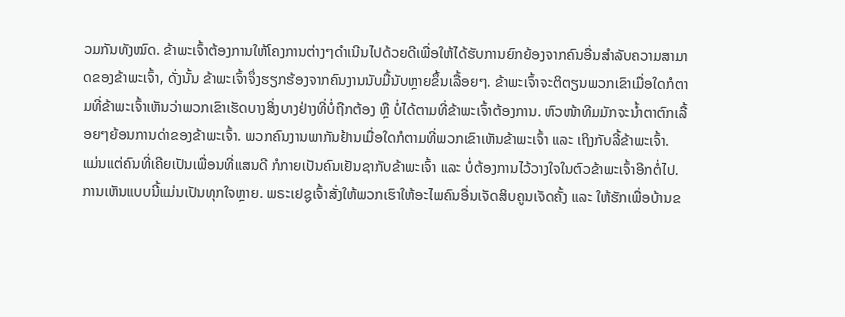ວມກັນທັງໝົດ. ຂ້າພະເຈົ້າຕ້ອງການໃຫ້ໂຄງການຕ່າງໆດຳເນີນໄປດ້ວຍດີເພື່ອໃຫ້ໄດ້ຮັບການຍົກຍ້ອງຈາກຄົນອື່ນສຳລັບຄວາມສາມາດຂອງຂ້າພະເຈົ້າ, ດັ່ງນັ້ນ ຂ້າພະເຈົ້າຈຶ່ງຮຽກຮ້ອງຈາກຄົນງານນັບມື້ນັບຫຼາຍຂຶ້ນເລື້ອຍໆ. ຂ້າພະເຈົ້າຈະຕິຕຽນພວກເຂົາເມື່ອໃດກໍຕາມທີ່ຂ້າພະເຈົ້າເຫັນວ່າພວກເຂົາເຮັດບາງສິ່ງບາງຢ່າງທີ່ບໍ່ຖືກຕ້ອງ ຫຼື ບໍ່ໄດ້ຕາມທີ່ຂ້າພະເຈົ້າຕ້ອງການ. ຫົວໜ້າທີມມັກຈະນ້ຳຕາຕົກເລື້ອຍໆຍ້ອນການດ່າຂອງຂ້າພະເຈົ້າ. ພວກຄົນງານພາກັນຢ້ານເມື່ອໃດກໍຕາມທີ່ພວກເຂົາເຫັນຂ້າພະເຈົ້າ ແລະ ເຖິງກັບລີ້ຂ້າພະເຈົ້າ. ແມ່ນແຕ່ຄົນທີ່ເຄີຍເປັນເພື່ອນທີ່ແສນດີ ກໍກາຍເປັນຄົນເຢັນຊາກັບຂ້າພະເຈົ້າ ແລະ ບໍ່ຕ້ອງການໄວ້ວາງໃຈໃນຕົວຂ້າພະເຈົ້າອີກຕໍ່ໄປ. ການເຫັນແບບນີ້ແມ່ນເປັນທຸກໃຈຫຼາຍ. ພຣະເຢຊູເຈົ້າສັ່ງໃຫ້ພວກເຮົາໃຫ້ອະໄພຄົນອື່ນເຈັດສິບຄູນເຈັດຄັ້ງ ແລະ ໃຫ້ຮັກເພື່ອບ້ານຂ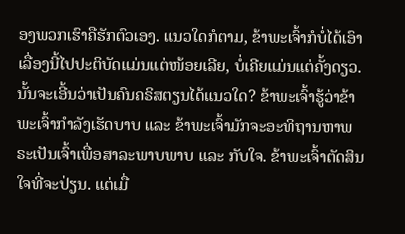ອງພວກເຮົາຄືຮັກຕົວເອງ. ແນວໃດກໍຕາມ, ຂ້າພະເຈົ້າກໍບໍ່ໄດ້ເອົາເລື່ອງນີ້ໄປປະຕິບັດແມ່ນແຕ່ໜ້ອຍເລີຍ, ບໍ່ເຄີຍແມ່ນແຕ່ຄັ້ງດຽວ. ນັ້ນຈະເອີ້ນວ່າເປັນຄົນຄຣິສຕຽນໄດ້ແນວໃດ? ຂ້າພະເຈົ້າຮູ້ວ່າຂ້າພະເຈົ້າກຳລັງເຮັດບາບ ແລະ ຂ້າພະເຈົ້າມັກຈະອະທິຖານຫາພຣະເປັນເຈົ້າເພື່ອສາລະພາບພາບ ແລະ ກັບໃຈ. ຂ້າພະເຈົ້າຕັດສິນໃຈທີ່ຈະປ່ຽນ. ແຕ່ເມື່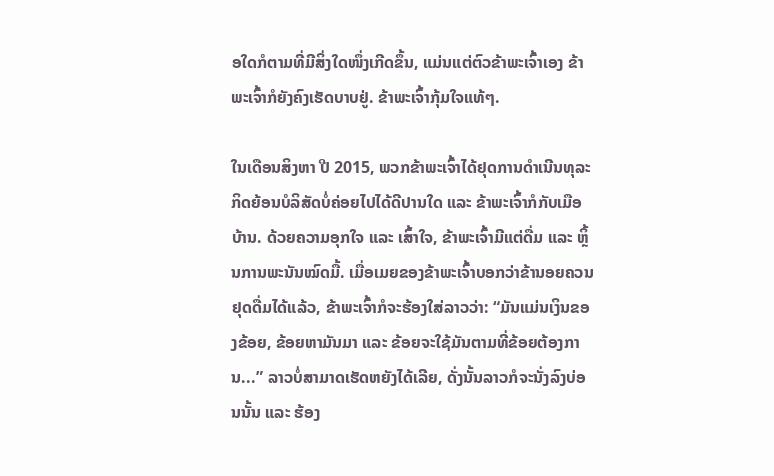ອໃດກໍຕາມທີ່ມີສິ່ງໃດໜຶ່ງເກີດຂຶ້ນ, ແມ່ນແຕ່ຕົວຂ້າພະເຈົ້າເອງ ຂ້າພະເຈົ້າກໍຍັງຄົງເຮັດບາບຢູ່. ຂ້າພະເຈົ້າກຸ້ມໃຈແທ້ໆ.

ໃນເດືອນສິງຫາ ປີ 2015, ພວກຂ້າພະເຈົ້າໄດ້ຢຸດການດຳເນີນທຸລະກິດຍ້ອນບໍລິສັດບໍ່ຄ່ອຍໄປໄດ້ດີປານໃດ ແລະ ຂ້າພະເຈົ້າກໍກັບເມືອບ້ານ. ດ້ວຍຄວາມອຸກໃຈ ແລະ ເສົ້າໃຈ, ຂ້າພະເຈົ້າມີແຕ່ດື່ມ ແລະ ຫຼິ້ນການພະນັນໝົດມື້. ເມື່ອເມຍຂອງຂ້າພະເຈົ້າບອກວ່າຂ້ານອຍຄວນຢຸດດື່ມໄດ້ແລ້ວ, ຂ້າພະເຈົ້າກໍຈະຮ້ອງໃສ່ລາວວ່າ: “ມັນແມ່ນເງິນຂອງຂ້ອຍ, ຂ້ອຍຫາມັນມາ ແລະ ຂ້ອຍຈະໃຊ້ມັນຕາມທີ່ຂ້ອຍຕ້ອງການ...” ລາວບໍ່ສາມາດເຮັດຫຍັງໄດ້ເລີຍ, ດັ່ງນັ້ນລາວກໍຈະນັ່ງລົງບ່ອນນັ້ນ ແລະ ຮ້ອງ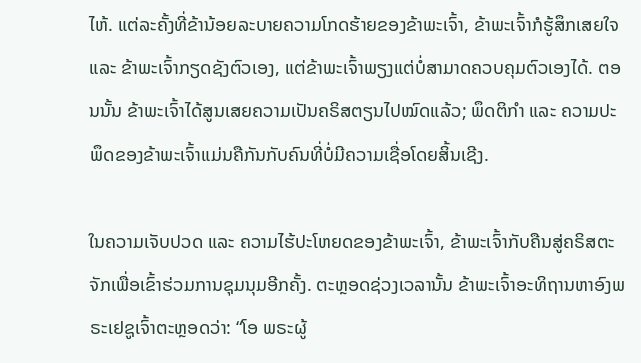ໄຫ້. ແຕ່ລະຄັ້ງທີ່ຂ້ານ້ອຍລະບາຍຄວາມໂກດຮ້າຍຂອງຂ້າພະເຈົ້າ, ຂ້າພະເຈົ້າກໍຮູ້ສຶກເສຍໃຈ ແລະ ຂ້າພະເຈົ້າກຽດຊັງຕົວເອງ, ແຕ່ຂ້າພະເຈົ້າພຽງແຕ່ບໍ່ສາມາດຄວບຄຸມຕົວເອງໄດ້. ຕອນນັ້ນ ຂ້າພະເຈົ້າໄດ້ສູນເສຍຄວາມເປັນຄຣິສຕຽນໄປໝົດແລ້ວ; ພຶດຕິກຳ ແລະ ຄວາມປະພຶດຂອງຂ້າພະເຈົ້າແມ່ນຄືກັນກັບຄົນທີ່ບໍ່ມີຄວາມເຊື່ອໂດຍສິ້ນເຊີງ.

ໃນຄວາມເຈັບປວດ ແລະ ຄວາມໄຮ້ປະໂຫຍດຂອງຂ້າພະເຈົ້າ, ຂ້າພະເຈົ້າກັບຄືນສູ່ຄຣິສຕະຈັກເພື່ອເຂົ້າຮ່ວມການຊຸມນຸມອີກຄັ້ງ. ຕະຫຼອດຊ່ວງເວລານັ້ນ ຂ້າພະເຈົ້າອະທິຖານຫາອົງພຣະເຢຊູເຈົ້າຕະຫຼອດວ່າ: “ໂອ ພຣະຜູ້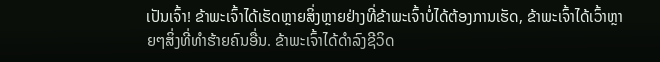ເປັນເຈົ້າ! ຂ້າພະເຈົ້າໄດ້ເຮັດຫຼາຍສິ່ງຫຼາຍຢ່າງທີ່ຂ້າພະເຈົ້າບໍ່ໄດ້ຕ້ອງການເຮັດ, ຂ້າພະເຈົ້າໄດ້ເວົ້າຫຼາຍໆສິ່ງທີ່ທຳຮ້າຍຄົນອື່ນ. ຂ້າພະເຈົ້າໄດ້ດຳລົງຊີວິດ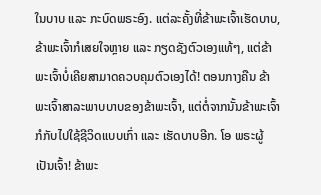ໃນບາບ ແລະ ກະບົດພຣະອົງ. ແຕ່ລະຄັ້ງທີ່ຂ້າພະເຈົ້າເຮັດບາບ, ຂ້າພະເຈົ້າກໍເສຍໃຈຫຼາຍ ແລະ ກຽດຊັງຕົວເອງແທ້ໆ, ແຕ່ຂ້າພະເຈົ້າບໍ່ເຄີຍສາມາດຄວບຄຸມຕົວເອງໄດ້! ຕອນກາງຄືນ ຂ້າພະເຈົ້າສາລະພາບບາບຂອງຂ້າພະເຈົ້າ, ແຕ່ຕໍ່ຈາກນັ້ນຂ້າພະເຈົ້າກໍກັບໄປໃຊ້ຊີວິດແບບເກົ່າ ແລະ ເຮັດບາບອີກ. ໂອ ພຣະຜູ້ເປັນເຈົ້າ! ຂ້າພະ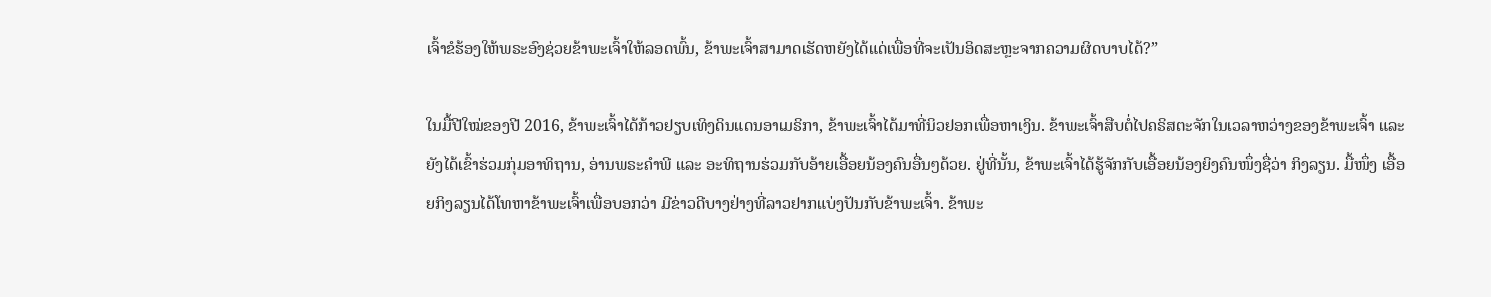ເຈົ້າຂໍຮ້ອງໃຫ້ພຣະອົງຊ່ວຍຂ້າພະເຈົ້າໃຫ້ລອດພົ້ນ, ຂ້າພະເຈົ້າສາມາດເຮັດຫຍັງໄດ້ແດ່ເພື່ອທີ່ຈະເປັນອິດສະຫຼະຈາກຄວາມຜິດບາບໄດ້?”

ໃນມື້ປີໃໝ່ຂອງປີ 2016, ຂ້າພະເຈົ້າໄດ້ກ້າວຢຽບເທິງດິນແດນອາເມຣິກາ, ຂ້າພະເຈົ້າໄດ້ມາທີ່ນິວຢອກເພື່ອຫາເງິນ. ຂ້າພະເຈົ້າສືບຕໍ່ໄປຄຣິສຕະຈັກໃນເວລາຫວ່າງຂອງຂ້າພະເຈົ້າ ແລະ ຍັງໄດ້ເຂົ້າຮ່ວມກຸ່ມອາທິຖານ, ອ່ານພຣະຄຳພີ ແລະ ອະທິຖານຮ່ວມກັບອ້າຍເອື້ອຍນ້ອງຄົນອື່ນໆດ້ວຍ. ຢູ່ທີ່ນັ້ນ, ຂ້າພະເຈົ້າໄດ້ຮູ້ຈັກກັບເອື້ອຍນ້ອງຍິງຄົນໜຶ່ງຊື່ວ່າ ກິງລຽນ. ມື້ໜຶ່ງ ເອື້ອຍກິງລຽນໄດ້ໂທຫາຂ້າພະເຈົ້າເພື່ອບອກວ່າ ມີຂ່າວດີບາງຢ່າງທີ່ລາວຢາກແບ່ງປັນກັບຂ້າພະເຈົ້າ. ຂ້າພະ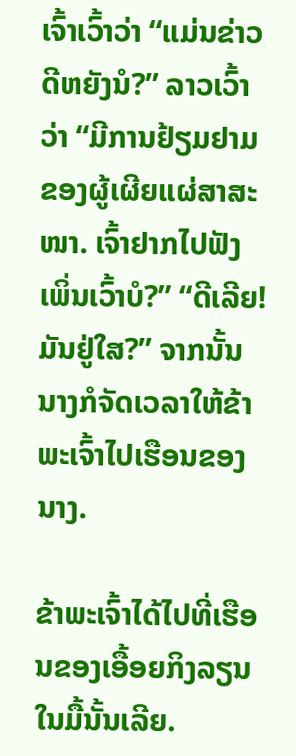ເຈົ້າເວົ້າວ່າ “ແມ່ນຂ່າວດີຫຍັງນໍ?” ລາວເວົ້າວ່າ “ມີການຢ້ຽມຢາມຂອງຜູ້ເຜີຍແຜ່ສາສະໜາ. ເຈົ້າຢາກໄປຟັງເພິ່ນເວົ້າບໍ?” “ດີເລີຍ! ມັນຢູ່ໃສ?” ຈາກນັ້ນນາງກໍຈັດເວລາໃຫ້ຂ້າພະເຈົ້າໄປເຮືອນຂອງນາງ.

ຂ້າພະເຈົ້າໄດ້ໄປທີ່ເຮືອນຂອງເອື້ອຍກິງລຽນໃນມື້ນັ້ນເລີຍ.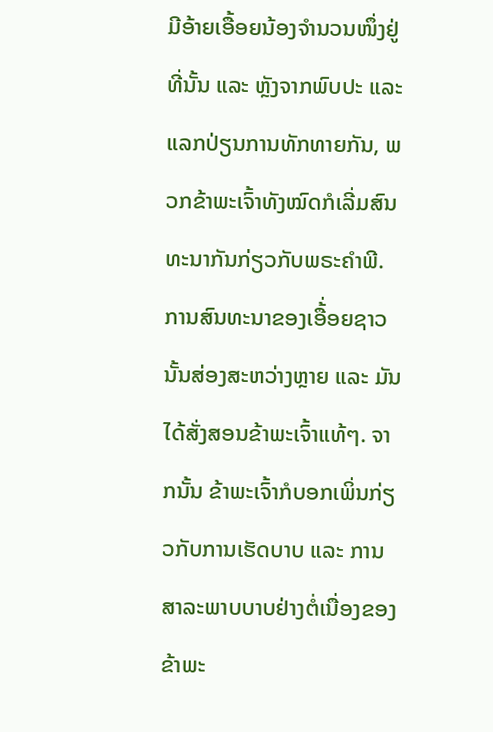ມີອ້າຍເອື້ອຍນ້ອງຈຳນວນໜຶ່ງຢູ່ທີ່ນັ້ນ ແລະ ຫຼັງຈາກພົບປະ ແລະ ແລກປ່ຽນການທັກທາຍກັນ, ພວກຂ້າພະເຈົ້າທັງໝົດກໍເລີ່ມສົນທະນາກັນກ່ຽວກັບພຣະຄຳພີ. ການສົນທະນາຂອງເອື້່ອຍຊາວນັ້ນສ່ອງສະຫວ່າງຫຼາຍ ແລະ ມັນໄດ້ສັ່ງສອນຂ້າພະເຈົ້າແທ້ໆ. ຈາກນັ້ນ ຂ້າພະເຈົ້າກໍບອກເພິ່ນກ່ຽວກັບການເຮັດບາບ ແລະ ການສາລະພາບບາບຢ່າງຕໍ່ເນື່ອງຂອງຂ້າພະ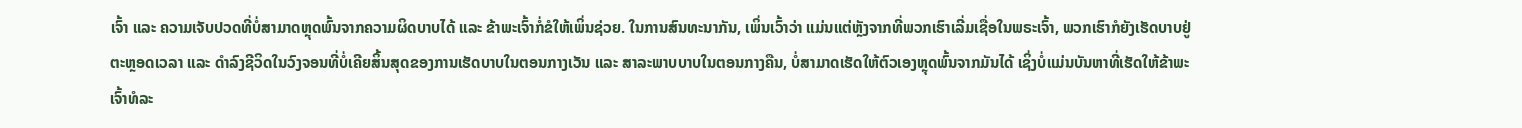ເຈົ້າ ແລະ ຄວາມເຈັບປວດທີ່ບໍ່ສາມາດຫຼຸດພົ້ນຈາກຄວາມຜິດບາບໄດ້ ແລະ ຂ້າພະເຈົ້າກໍ່ຂໍໃຫ້ເພິ່ນຊ່ວຍ. ໃນການສົນທະນາກັນ, ເພິ່ນເວົ້າວ່າ ແມ່ນແຕ່ຫຼັງຈາກທີ່ພວກເຮົາເລີ່ມເຊື່ອໃນພຣະເຈົ້າ, ພວກເຮົາກໍຍັງເຮັດບາບຢູ່ຕະຫຼອດເວລາ ແລະ ດຳລົງຊີວິດໃນວົງຈອນທີ່ບໍ່ເຄີຍສິ້ນສຸດຂອງການເຮັດບາບໃນຕອນກາງເວັນ ແລະ ສາລະພາບບາບໃນຕອນກາງຄືນ, ບໍ່ສາມາດເຮັດໃຫ້ຕົວເອງຫຼຸດພົ້ນຈາກມັນໄດ້ ເຊິ່ງບໍ່ແມ່ນບັນຫາທີ່ເຮັດໃຫ້ຂ້າພະເຈົ້າທໍລະ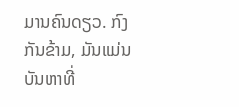ມານຄົນດຽວ. ກົງກັນຂ້າມ, ມັນແມ່ນບັນຫາທີ່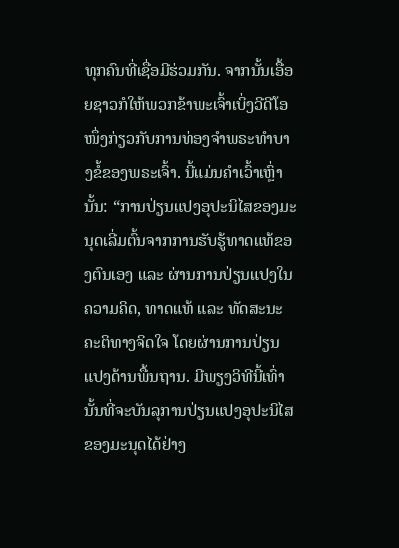ທຸກຄົນທີ່ເຊື່ອມີຮ່ວມກັນ. ຈາກນັ້ນເອື້ອຍຊາວກໍໃຫ້ພວກຂ້າພະເຈົ້າເບິ່ງວີດີໂອໜຶ່ງກ່ຽວກັບການທ່ອງຈຳພຣະທຳບາງຂໍ້ຂອງພຣະເຈົ້າ. ນີ້ແມ່ນຄຳເວົ້າເຫຼົ່ານັ້ນ: “ການປ່ຽນແປງອຸປະນິໄສຂອງມະນຸດເລີ່ມຕົ້ນຈາກການຮັບຮູ້ທາດແທ້ຂອງຕົນເອງ ແລະ ຜ່ານການປ່ຽນແປງໃນຄວາມຄິດ, ທາດແທ້ ແລະ ທັດສະນະຄະຕິທາງຈິດໃຈ ໂດຍຜ່ານການປ່ຽນແປງດ້ານພື້ນຖານ. ມີພຽງວິທີນີ້ເທົ່ານັ້ນທີ່ຈະບັນລຸການປ່ຽນແປງອຸປະນິໄສຂອງມະນຸດໄດ້ຢ່າງ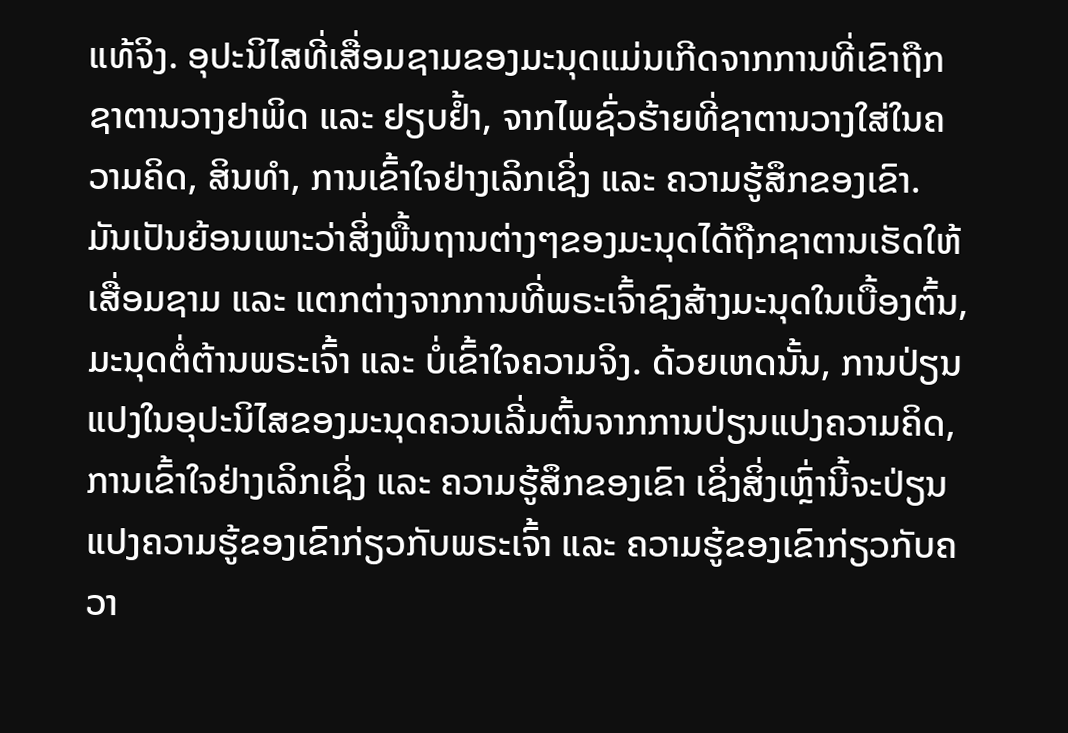ແທ້ຈິງ. ອຸປະນິໄສທີ່ເສື່ອມຊາມຂອງມະນຸດແມ່ນເກີດຈາກການທີ່ເຂົາຖືກຊາຕານວາງຢາພິດ ແລະ ຢຽບຢໍ້າ, ຈາກໄພຊົ່ວຮ້າຍທີ່ຊາຕານວາງໃສ່ໃນຄວາມຄິດ, ສິນທໍາ, ການເຂົ້າໃຈຢ່າງເລິກເຊິ່ງ ແລະ ຄວາມຮູ້ສຶກຂອງເຂົາ. ມັນເປັນຍ້ອນເພາະວ່າສິ່ງພື້ນຖານຕ່າງໆຂອງມະນຸດໄດ້ຖືກຊາຕານເຮັດໃຫ້ເສື່ອມຊາມ ແລະ ແຕກຕ່າງຈາກການທີ່ພຣະເຈົ້າຊົງສ້າງມະນຸດໃນເບື້ອງຕົ້ນ, ມະນຸດຕໍ່ຕ້ານພຣະເຈົ້າ ແລະ ບໍ່ເຂົ້າໃຈຄວາມຈິງ. ດ້ວຍເຫດນັ້ນ, ການປ່ຽນແປງໃນອຸປະນິໄສຂອງມະນຸດຄວນເລີ່ມຕົ້ນຈາກການປ່ຽນແປງຄວາມຄິດ, ການເຂົ້າໃຈຢ່າງເລິກເຊິ່ງ ແລະ ຄວາມຮູ້ສຶກຂອງເຂົາ ເຊິ່ງສິ່ງເຫຼົ່ານີ້ຈະປ່ຽນແປງຄວາມຮູ້ຂອງເຂົາກ່ຽວກັບພຣະເຈົ້າ ແລະ ຄວາມຮູ້ຂອງເຂົາກ່ຽວກັບຄວາ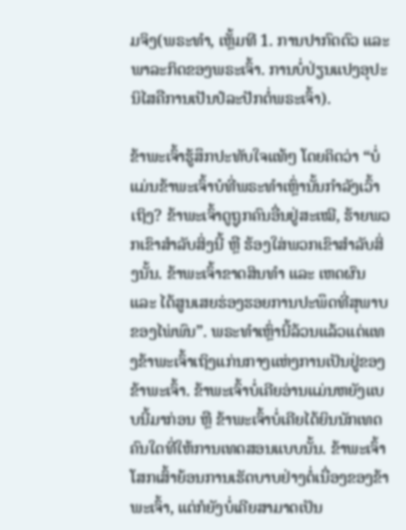ມຈິງ(ພຣະທຳ, ເຫຼັ້ມທີ 1. ການປາກົດຕົວ ແລະ ພາລະກິດຂອງພຣະເຈົ້າ. ການບໍ່ປ່ຽນແປງອຸປະນິໄສຄືການເປັນປໍລະປັກຕໍ່ພຣະເຈົ້າ).

ຂ້າພະເຈົ້າຮູ້ສຶກປະທັບໃຈແທ້ໆ ໂດຍຄິດວ່າ “ບໍ່ແມ່ນຂ້າພະເຈົ້າບໍທີ່ພຣະທຳເຫຼົ່ານັ້ນກຳລັງເວົ້າເຖິງ? ຂ້າພະເຈົ້າດູຖູກຄົນອື່ນຢູ່ສະເໝີ, ຮ້າຍພວກເຂົາສຳລັບສິ່ງນີ້ ຫຼື ຮ້ອງໃສ່ພວກເຂົາສຳລັບສິ່ງນັ້ນ. ຂ້າພະເຈົ້າຂາດສິນທຳ ແລະ ເຫດຜົນ ແລະ ໄດ້ສູນເສຍຮ່ອງຮອຍການປະພຶດທີ່ສຸພາບຂອງໄພ່ພົນ”. ພຣະທຳເຫຼົ່ານີ້ລ້ວນແລ້ວແຕ່ແທງຂ້າພະເຈົ້າເຖິງແກ່ນກາງແຫ່ງການເປັນຢູ່ຂອງຂ້າພະເຈົ້າ. ຂ້າພະເຈົ້າບໍ່ເຄີຍອ່ານແມ່ນຫຍັງແບບນີ້ມາກ່ອນ ຫຼື ຂ້າພະເຈົ້າບໍ່ເຄີຍໄດ້ຍິນນັກເທດຄົນໃດທີ່ໃຫ້ການເທດສອນແບບນັ້ນ. ຂ້າພະເຈົ້າໂສກເສົ້າຍ້ອນການເຮັດບາບຢ່າງຕໍ່ເນື່ອງຂອງຂ້າພະເຈົ້າ, ແຕ່ກໍຍັງບໍ່ເຄີຍສາມາດເປັນ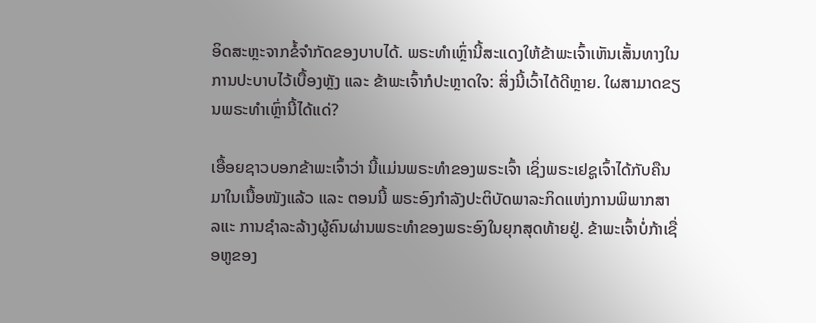ອິດສະຫຼະຈາກຂໍ້ຈຳກັດຂອງບາບໄດ້. ພຣະທຳເຫຼົ່ານີ້ສະແດງໃຫ້ຂ້າພະເຈົ້າເຫັນເສັ້ນທາງໃນການປະບາບໄວ້ເບື້ອງຫຼັງ ແລະ ຂ້າພະເຈົ້າກໍປະຫຼາດໃຈ: ສິ່ງນີ້ເວົ້າໄດ້ດີຫຼາຍ. ໃຜສາມາດຂຽນພຣະທຳເຫຼົ່ານີ້ໄດ້ແດ່?

ເອື້ອຍຊາວບອກຂ້າພະເຈົ້າວ່າ ນີ້ແມ່ນພຣະທຳຂອງພຣະເຈົ້າ ເຊິ່ງພຣະເຢຊູເຈົ້າໄດ້ກັບຄືນມາໃນເນື້ອໜັງແລ້ວ ແລະ ຕອນນີ້ ພຣະອົງກຳລັງປະຕິບັດພາລະກິດແຫ່ງການພິພາກສາ ລແະ ການຊຳລະລ້າງຜູ້ຄົນຜ່ານພຣະທຳຂອງພຣະອົງໃນຍຸກສຸດທ້າຍຢູ່. ຂ້າພະເຈົ້າບໍ່ກ້າເຊື່ອຫູຂອງ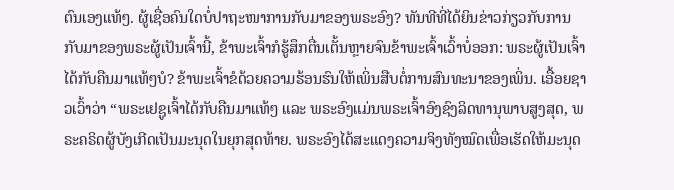ຕົນເອງແທ້ໆ. ຜູ້ເຊື່ອຄົນໃດບໍ່ປາຖະໜາການກັບມາຂອງພຣະອົງ? ທັນທີທີ່ໄດ້ຍິນຂ່າວກ່ຽວກັບການກັບມາຂອງພຣະຜູ້ເປັນເຈົ້ານີ້, ຂ້າພະເຈົ້າກໍຮູ້ສຶກຕື່ນເຕັ້ນຫຼາຍຈົນຂ້າພະເຈົ້າເວົ້າບໍ່ອອກ: ພຣະຜູ້ເປັນເຈົ້າໄດ້ກັບຄືນມາແທ້ໆບໍ? ຂ້າພະເຈົ້າຂໍດ້ວຍຄວາມຮ້ອນຮົນໃຫ້ເພິ່ນສືບຕໍ່ການສົນທະນາຂອງເພິ່ນ. ເອື້ອຍຊາວເວົ້າວ່າ “ພຣະເຢຊູເຈົ້າໄດ້ກັບຄືນມາແທ້ໆ ແລະ ພຣະອົງແມ່ນພຣະເຈົ້າອົງຊົງລິດທານຸພາບສູງສຸດ, ພຣະຄຣິດຜູ້ບັງເກີດເປັນມະນຸດໃນຍຸກສຸດທ້າຍ. ພຣະອົງໄດ້ສະແດງຄວາມຈິງທັງໝົດເພື່ອເຮັດໃຫ້ມະນຸດ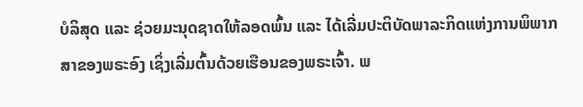ບໍລິສຸດ ແລະ ຊ່ວຍມະນຸດຊາດໃຫ້ລອດພົ້ນ ແລະ ໄດ້ເລີ່ມປະຕິບັດພາລະກິດແຫ່ງການພິພາກສາຂອງພຣະອົງ ເຊິ່ງເລີ່ມຕົ້ນດ້ວຍເຮືອນຂອງພຣະເຈົ້າ. ພ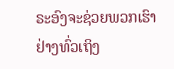ຣະອົງຈະຊ່ວຍພວກເຮົາຢ່າງທົ່ວເຖິງ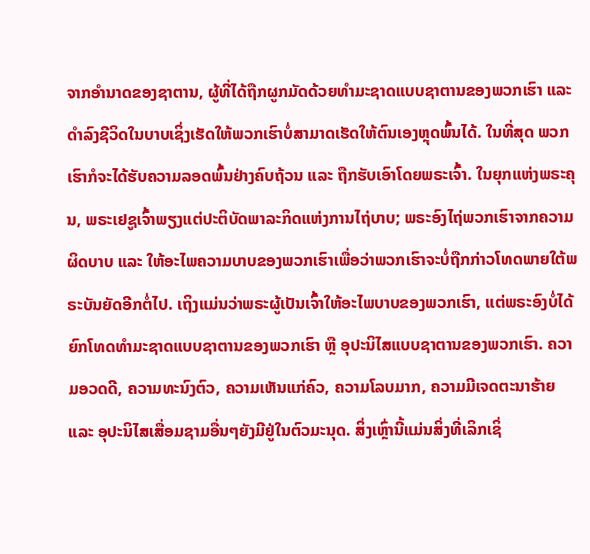ຈາກອຳນາດຂອງຊາຕານ, ຜູ້ທີ່ໄດ້ຖືກຜູກມັດດ້ວຍທຳມະຊາດແບບຊາຕານຂອງພວກເຮົາ ແລະ ດຳລົງຊີວິດໃນບາບເຊິ່ງເຮັດໃຫ້ພວກເຮົາບໍ່ສາມາດເຮັດໃຫ້ຕົນເອງຫຼຸດພົ້ນໄດ້. ໃນທີ່ສຸດ ພວກເຮົາກໍຈະໄດ້ຮັບຄວາມລອດພົ້ນຢ່າງຄົບຖ້ວນ ແລະ ຖືກຮັບເອົາໂດຍພຣະເຈົ້າ. ໃນຍຸກແຫ່ງພຣະຄຸນ, ພຣະເຢຊູເຈົ້າພຽງແຕ່ປະຕິບັດພາລະກິດແຫ່ງການໄຖ່ບາບ; ພຣະອົງໄຖ່ພວກເຮົາຈາກຄວາມຜິດບາບ ແລະ ໃຫ້ອະໄພຄວາມບາບຂອງພວກເຮົາເພື່ອວ່າພວກເຮົາຈະບໍ່ຖືກກ່າວໂທດພາຍໃຕ້ພຣະບັນຍັດອີກຕໍ່ໄປ. ເຖິງແມ່ນວ່າພຣະຜູ້ເປັນເຈົ້າໃຫ້ອະໄພບາບຂອງພວກເຮົາ, ແຕ່ພຣະອົງບໍ່ໄດ້ຍົກໂທດທຳມະຊາດແບບຊາຕານຂອງພວກເຮົາ ຫຼື ອຸປະນິໄສແບບຊາຕານຂອງພວກເຮົາ. ຄວາມອວດດີ, ຄວາມທະນົງຕົວ, ຄວາມເຫັນແກ່ຄົວ, ຄວາມໂລບມາກ, ຄວາມມີເຈດຕະນາຮ້າຍ ແລະ ອຸປະນິໄສເສື່ອມຊາມອື່ນໆຍັງມີຢູ່ໃນຕົວມະນຸດ. ສິ່ງເຫຼົ່ານີ້ແມ່ນສິ່ງທີ່ເລິກເຊິ່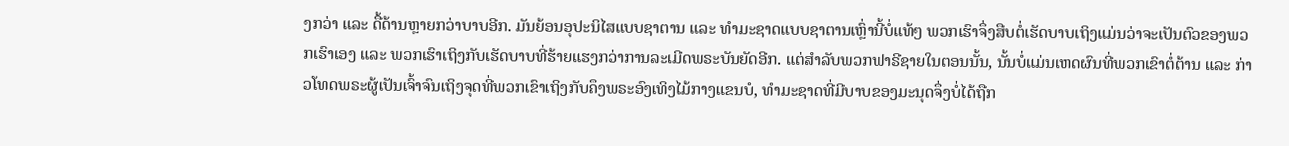ງກວ່າ ແລະ ດື້ດ້ານຫຼາຍກວ່າບາບອີກ. ມັນຍ້ອນອຸປະນິໄສແບບຊາຕານ ແລະ ທຳມະຊາດແບບຊາຕານເຫຼົ່ານີ້ບໍ່ແທ້ໆ ພວກເຮົາຈຶ່ງສືບຕໍ່ເຮັດບາບເຖິງແມ່ນວ່າຈະເປັນຕົວຂອງພວກເຮົາເອງ ແລະ ພວກເຮົາເຖິງກັບເຮັດບາບທີ່ຮ້າຍແຮງກວ່າການລະເມີດພຣະບັນຍັດອີກ. ແຕ່ສຳລັບພວກຟາຣີຊາຍໃນຕອນນັ້ນ, ນັ້ນບໍ່ແມ່ນເຫດຜົນທີ່ພວກເຂົາຕໍ່ຕ້ານ ແລະ ກ່າວໂທດພຣະຜູ້ເປັນເຈົ້າຈົນເຖິງຈຸດທີ່ພວກເຂົາເຖິງກັບຄຶງພຣະອົງເທິງໄມ້ກາງແຂນບໍ, ທຳມະຊາດທີ່ມີບາບຂອງມະນຸດຈຶ່ງບໍ່ໄດ້ຖືກ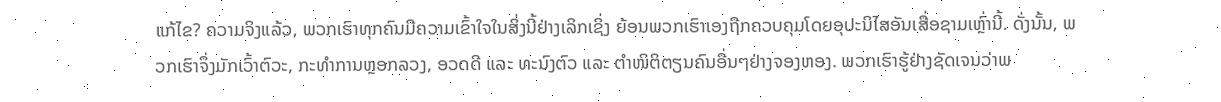ແກ້ໄຂ? ຄວາມຈິງແລ້ວ, ພວກເຮົາທຸກຄົນມີຄວາມເຂົ້າໃຈໃນສິ່ງນີ້ຢ່າງເລິກເຊິ່ງ ຍ້ອນພວກເຮົາເອງຖືກຄວບຄຸມໂດຍອຸປະນິໄສອັນເສື່ອຊາມເຫຼົ່ານີ້. ດັ່ງນັ້ນ, ພວກເຮົາຈຶ່ງມັກເວົ້າຕົວະ, ກະທຳການຫຼອກລວງ, ອວດດີ ແລະ ທະນົງຕົວ ແລະ ຕຳໜິຕິຕຽນຄົນອື່ນໆຢ່າງຈອງຫອງ. ພວກເຮົາຮູ້ຢ່າງຊັດເຈນວ່າພ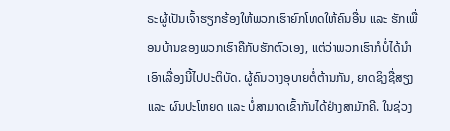ຣະຜູ້ເປັນເຈົ້າຮຽກຮ້ອງໃຫ້ພວກເຮົາຍົກໂທດໃຫ້ຄົນອື່ນ ແລະ ຮັກເພື່ອນບ້ານຂອງພວກເຮົາຄືກັບຮັກຕົວເອງ, ແຕ່ວ່າພວກເຮົາກໍບໍ່ໄດ້ນຳເອົາເລື່ອງນີ້ໄປປະຕິບັດ. ຜູ້ຄົນວາງອຸບາຍຕໍ່ຕ້ານກັນ, ຍາດຊິງຊື່ສຽງ ແລະ ຜົນປະໂຫຍດ ແລະ ບໍ່ສາມາດເຂົ້າກັນໄດ້ຢ່າງສາມັກຄີ. ໃນຊ່ວງ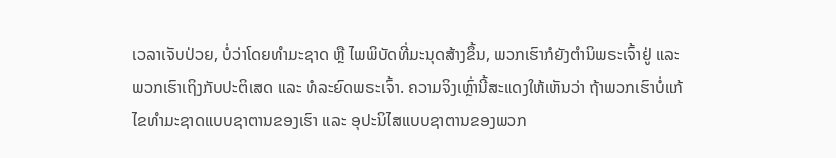ເວລາເຈັບປ່ວຍ, ບໍ່ວ່າໂດຍທຳມະຊາດ ຫຼື ໄພພິບັດທີ່ມະນຸດສ້າງຂຶ້ນ, ພວກເຮົາກໍຍັງຕຳນິພຣະເຈົ້າຢູ່ ແລະ ພວກເຮົາເຖິງກັບປະຕິເສດ ແລະ ທໍລະຍົດພຣະເຈົ້າ. ຄວາມຈິງເຫຼົ່ານີ້ສະແດງໃຫ້ເຫັນວ່າ ຖ້າພວກເຮົາບໍ່ແກ້ໄຂທຳມະຊາດແບບຊາຕານຂອງເຮົາ ແລະ ອຸປະນິໄສແບບຊາຕານຂອງພວກ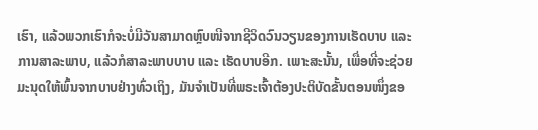ເຮົາ, ແລ້ວພວກເຮົາກໍຈະບໍ່ມີວັນສາມາດຫຼົບໜີຈາກຊີວິດວົນວຽນຂອງການເຮັດບາບ ແລະ ການສາລະພາບ, ແລ້ວກໍສາລະພາບບາບ ແລະ ເຮັດບາບອີກ. ເພາະສະນັ້ນ, ເພື່ອທີ່ຈະຊ່ວຍມະນຸດໃຫ້ພົ້ນຈາກບາບຢ່າງທົ່ວເຖິງ, ມັນຈຳເປັນທີ່ພຣະເຈົ້າຕ້ອງປະຕິບັດຂັ້ນຕອນໜຶ່ງຂອ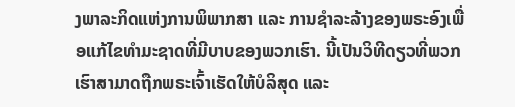ງພາລະກິດແຫ່ງການພິພາກສາ ແລະ ການຊຳລະລ້າງຂອງພຣະອົງເພື່ອແກ້ໄຂທຳມະຊາດທີ່ມີບາບຂອງພວກເຮົາ. ນີ້ເປັນວິທີດຽວທີ່ພວກເຮົາສາມາດຖືກພຣະເຈົ້າເຮັດໃຫ້ບໍລິສຸດ ແລະ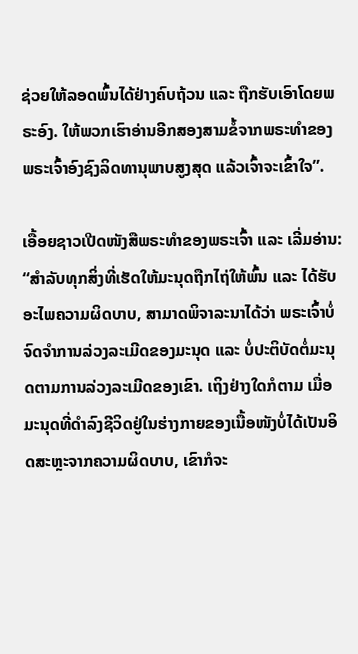ຊ່ວຍໃຫ້ລອດພົ້ນໄດ້ຢ່າງຄົບຖ້ວນ ແລະ ຖືກຮັບເອົາໂດຍພຣະອົງ. ໃຫ້ພວກເຮົາອ່ານອີກສອງສາມຂໍ້ຈາກພຣະທຳຂອງພຣະເຈົ້າອົງຊົງລິດທານຸພາບສູງສຸດ ແລ້ວເຈົ້າຈະເຂົ້າໃຈ”.

ເອື້ອຍຊາວເປີດໜັງສືພຣະທຳຂອງພຣະເຈົ້າ ແລະ ເລີ່ມອ່ານ: “ສຳລັບທຸກສິ່ງທີ່ເຮັດໃຫ້ມະນຸດຖືກໄຖ່ໃຫ້ພົ້ນ ແລະ ໄດ້ຮັບອະໄພຄວາມຜິດບາບ, ສາມາດພິຈາລະນາໄດ້ວ່າ ພຣະເຈົ້າບໍ່ຈົດຈໍາການລ່ວງລະເມີດຂອງມະນຸດ ແລະ ບໍ່ປະຕິບັດຕໍ່ມະນຸດຕາມການລ່ວງລະເມີດຂອງເຂົາ. ເຖິງຢ່າງໃດກໍຕາມ ເມື່ອມະນຸດທີ່ດຳລົງຊີວິດຢູ່ໃນຮ່າງກາຍຂອງເນື້ອໜັງບໍ່ໄດ້ເປັນອິດສະຫຼະຈາກຄວາມຜິດບາບ, ເຂົາກໍຈະ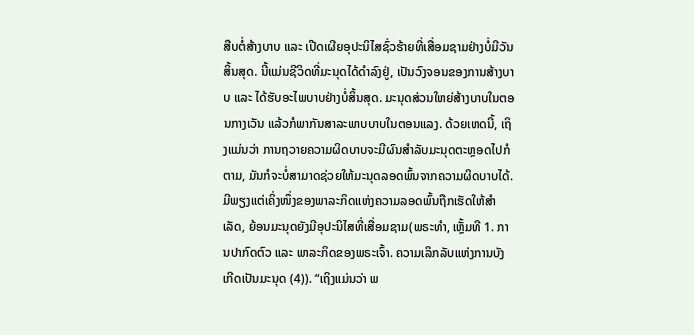ສືບຕໍ່ສ້າງບາບ ແລະ ເປີດເຜີຍອຸປະນິໄສຊົ່ວຮ້າຍທີ່ເສື່ອມຊາມຢ່າງບໍ່ມີວັນສິ້ນສຸດ. ນີ້ແມ່ນຊີວິດທີ່ມະນຸດໄດ້ດຳລົງຢູ່, ເປັນວົງຈອນຂອງການສ້າງບາບ ແລະ ໄດ້ຮັບອະໄພບາບຢ່າງບໍ່ສິ້ນສຸດ. ມະນຸດສ່ວນໃຫຍ່ສ້າງບາບໃນຕອນກາງເວັນ ແລ້ວກໍພາກັນສາລະພາບບາບໃນຕອນແລງ. ດ້ວຍເຫດນີ້, ເຖິງແມ່ນວ່າ ການຖວາຍຄວາມຜິດບາບຈະມີຜົນສຳລັບມະນຸດຕະຫຼອດໄປກໍຕາມ, ມັນກໍຈະບໍ່ສາມາດຊ່ວຍໃຫ້ມະນຸດລອດພົ້ນຈາກຄວາມຜິດບາບໄດ້. ມີພຽງແຕ່ເຄິ່ງໜຶ່ງຂອງພາລະກິດແຫ່ງຄວາມລອດພົ້ນຖືກເຮັດໃຫ້ສຳເລັດ, ຍ້ອນມະນຸດຍັງມີອຸປະນິໄສທີ່ເສື່ອມຊາມ(ພຣະທຳ, ເຫຼັ້ມທີ 1. ການປາກົດຕົວ ແລະ ພາລະກິດຂອງພຣະເຈົ້າ. ຄວາມເລິກລັບແຫ່ງການບັງເກີດເປັນມະນຸດ (4)). “ເຖິງແມ່ນວ່າ ພ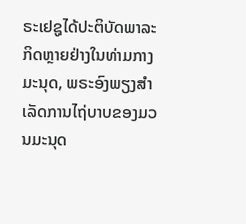ຣະເຢຊູໄດ້ປະຕິບັດພາລະກິດຫຼາຍຢ່າງໃນທ່າມກາງມະນຸດ, ພຣະອົງພຽງສໍາເລັດການໄຖ່ບາບຂອງມວນມະນຸດ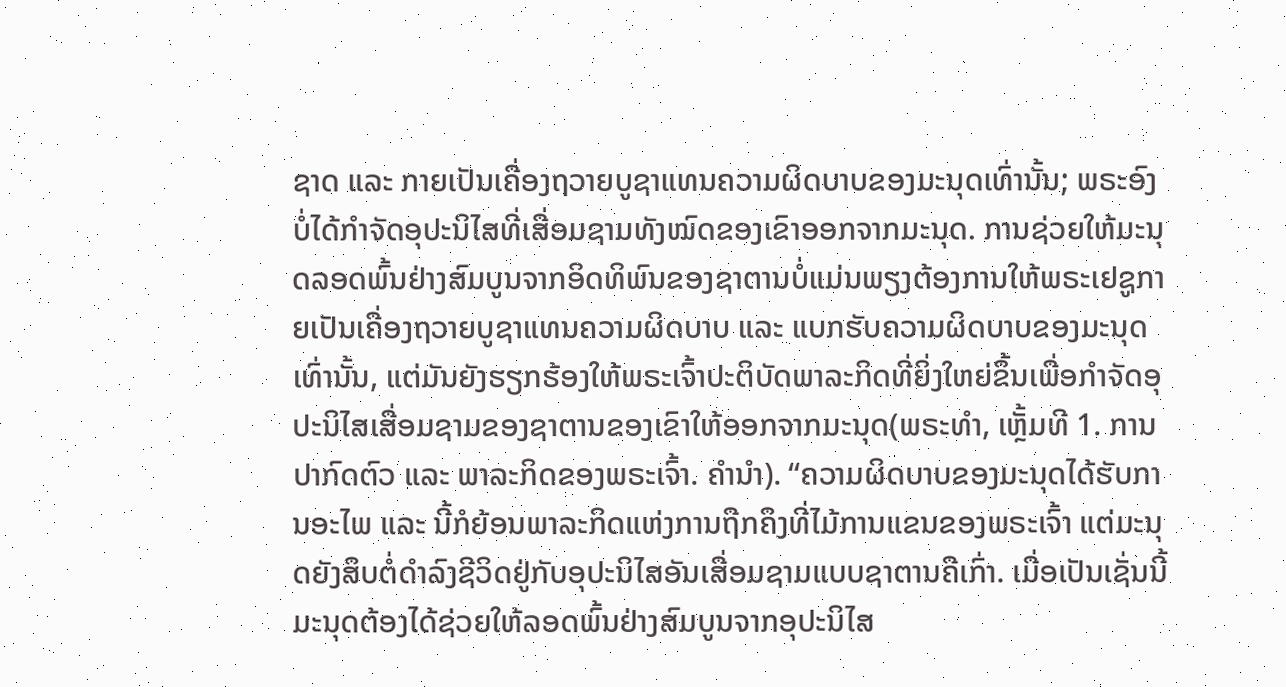ຊາດ ແລະ ກາຍເປັນເຄື່ອງຖວາຍບູຊາແທນຄວາມຜິດບາບຂອງມະນຸດເທົ່ານັ້ນ; ພຣະອົງບໍ່ໄດ້ກໍາຈັດອຸປະນິໄສທີ່ເສື່ອມຊາມທັງໝົດຂອງເຂົາອອກຈາກມະນຸດ. ການຊ່ວຍໃຫ້ມະນຸດລອດພົ້ນຢ່າງສົມບູນຈາກອິດທິພົນຂອງຊາຕານບໍ່ແມ່ນພຽງຕ້ອງການໃຫ້ພຣະເຢຊູກາຍເປັນເຄື່ອງຖວາຍບູຊາແທນຄວາມຜິດບາບ ແລະ ແບກຮັບຄວາມຜິດບາບຂອງມະນຸດເທົ່ານັ້ນ, ແຕ່ມັນຍັງຮຽກຮ້ອງໃຫ້ພຣະເຈົ້າປະຕິບັດພາລະກິດທີ່ຍິ່ງໃຫຍ່ຂຶ້ນເພື່ອກຳຈັດອຸປະນິໄສເສື່ອມຊາມຂອງຊາຕານຂອງເຂົາໃຫ້ອອກຈາກມະນຸດ(ພຣະທຳ, ເຫຼັ້ມທີ 1. ການປາກົດຕົວ ແລະ ພາລະກິດຂອງພຣະເຈົ້າ. ຄໍານໍາ). “ຄວາມຜິດບາບຂອງມະນຸດໄດ້ຮັບການອະໄພ ແລະ ນີ້ກໍຍ້ອນພາລະກິດແຫ່ງການຖືກຄຶງທີ່ໄມ້ການແຂນຂອງພຣະເຈົ້າ ແຕ່ມະນຸດຍັງສຶບຕໍ່ດໍາລົງຊີວິດຢູ່ກັບອຸປະນິໄສອັນເສື່ອມຊາມແບບຊາຕານຄືເກົ່າ. ເມື່ອເປັນເຊັ່ນນີ້ ມະນຸດຕ້ອງໄດ້ຊ່ວຍໃຫ້ລອດພົ້ນຢ່າງສົມບູນຈາກອຸປະນິໄສ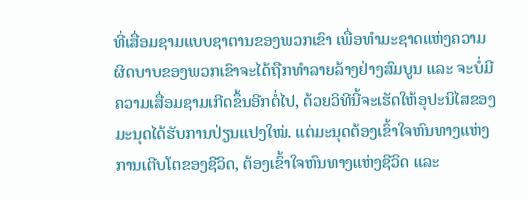ທີ່ເສື່ອມຊາມແບບຊາຕານຂອງພວກເຂົາ ເພື່ອທໍາມະຊາດແຫ່ງຄວາມຜິດບາບຂອງພວກເຂົາຈະໄດ້ຖືກທຳລາຍລ້າງຢ່າງສົມບູນ ແລະ ຈະບໍ່ມີຄວາມເສື່ອມຊາມເກີດຂຶ້ນອີກຕໍ່ໄປ, ດ້ວຍວິທີນີ້ຈະເຮັດໃຫ້ອຸປະນິໄສຂອງມະນຸດໄດ້ຮັບການປ່ຽນແປງໃໝ່. ແຕ່ມະນຸດຕ້ອງເຂົ້າໃຈຫົນທາງແຫ່ງການເຕີບໂຕຂອງຊີວິດ, ຕ້ອງເຂົ້າໃຈຫົນທາງແຫ່ງຊີວິດ ແລະ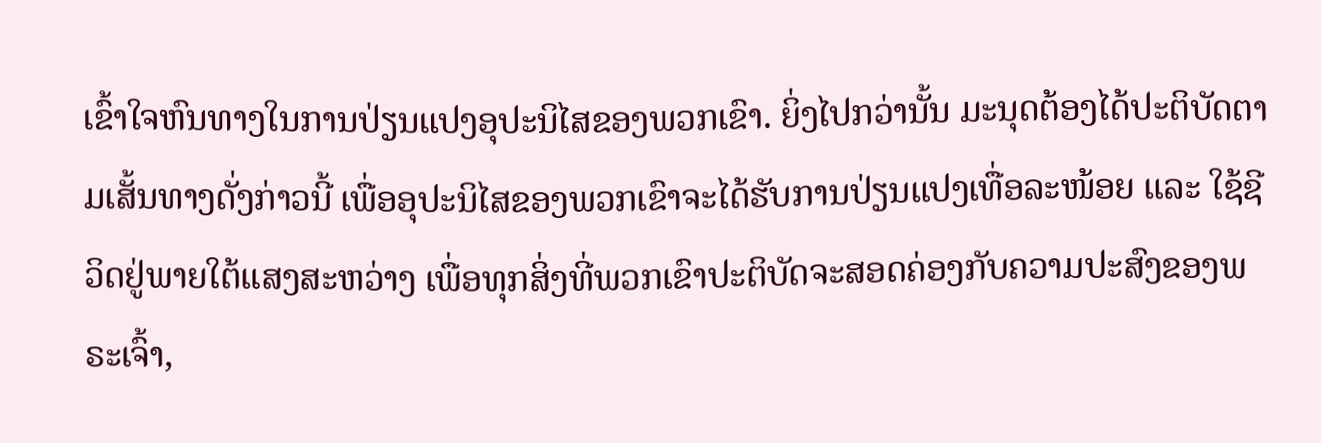ເຂົ້າໃຈຫົນທາງໃນການປ່ຽນແປງອຸປະນິໄສຂອງພວກເຂົາ. ຍິ່ງໄປກວ່ານັ້ນ ມະນຸດຕ້ອງໄດ້ປະຕິບັດຕາມເສັ້ນທາງດັ່ງກ່າວນີ້ ເພື່ອອຸປະນິໄສຂອງພວກເຂົາຈະໄດ້ຮັບການປ່ຽນແປງເທື່ອລະໜ້ອຍ ແລະ ໃຊ້ຊີວິດຢູ່ພາຍໃຕ້ແສງສະຫວ່າງ ເພື່ອທຸກສິ່ງທີ່ພວກເຂົາປະຕິບັດຈະສອດຄ່ອງກັບຄວາມປະສົງຂອງພຣະເຈົ້າ,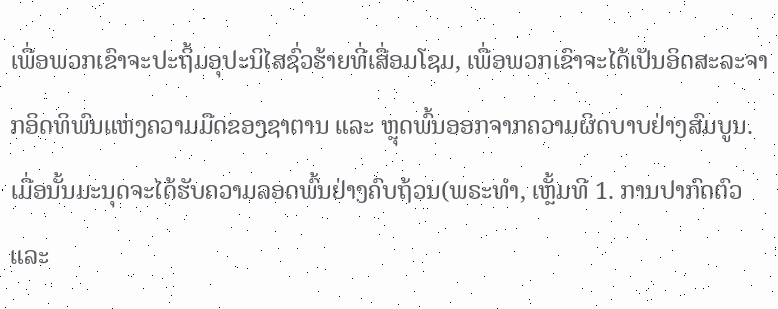ເພື່ອພວກເຂົາຈະປະຖິ້ມອຸປະນິໄສຊົ່ວຮ້າຍທີ່ເສື່ອມໂຊມ, ເພື່ອພວກເຂົາຈະໄດ້ເປັນອິດສະລະຈາກອິດທິພົນແຫ່ງຄວາມມືດຂອງຊາຕານ ແລະ ຫຼຸດພົ້ນອອກຈາກຄວາມຜິດບາບຢ່າງສົມບູນ. ເມື່ອນັ້ນມະນຸດຈະໄດ້ຮັບຄວາມລອດພົ້ນຢ່າງຄົບຖ້ວນ(ພຣະທຳ, ເຫຼັ້ມທີ 1. ການປາກົດຕົວ ແລະ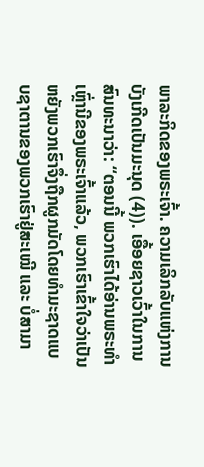ພາລະກິດຂອງພຣະເຈົ້າ. ຄວາມເລິກລັບແຫ່ງການບັງເກີດເປັນມະນຸດ (4)). ເອື້ອຍຊາວເວົ້າໃນການສົນທະນາວ່າ: “ຕອນນີ້ ພວກເຮົາໄດ້ອ່ານພຣະທຳເຫຼົ່ານີຂອງພຣະເຈົ້າແລ້ວ, ພວກເຮົາເຂົ້າໃຈວ່າເປັນຫຍັງພວກເຮົາຈຶ່ງຖືກຜູກມັດໂດຍທຳມະຊາດແບບຊາຕານຂອງພວກເຮົາຢູ່ສະເໝີ ແລະ ບໍ່ສາມາ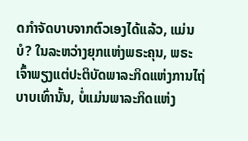ດກຳຈັດບາບຈາກຕົວເອງໄດ້ແລ້ວ, ແມ່ນບໍ? ໃນລະຫວ່າງຍຸກແຫ່ງພຣະຄຸນ, ພຣະເຈົ້າພຽງແຕ່ປະຕິບັດພາລະກິດແຫ່ງການໄຖ່ບາບເທົ່ານັ້ນ, ບໍ່ແມ່ນພາລະກິດແຫ່ງ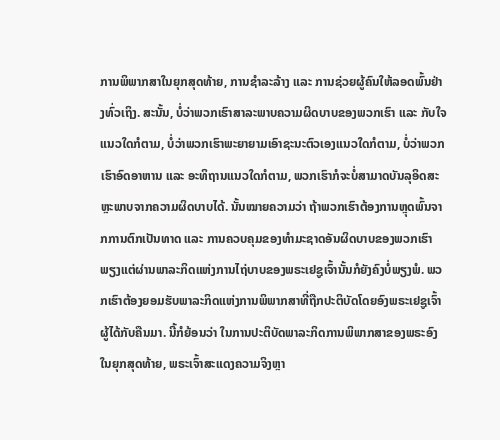ການພິພາກສາໃນຍຸກສຸດທ້າຍ, ການຊຳລະລ້າງ ແລະ ການຊ່ວຍຜູ້ຄົນໃຫ້ລອດພົ້ນຢ່າງທົ່ວເຖິງ. ສະນັ້ນ, ບໍ່ວ່າພວກເຮົາສາລະພາບຄວາມຜິດບາບຂອງພວກເຮົາ ແລະ ກັບໃຈແນວໃດກໍຕາມ, ບໍ່ວ່າພວກເຮົາພະຍາຍາມເອົາຊະນະຕົວເອງແນວໃດກໍຕາມ, ບໍ່ວ່າພວກເຮົາອົດອາຫານ ແລະ ອະທິຖານແນວໃດກໍຕາມ, ພວກເຮົາກໍຈະບໍ່ສາມາດບັນລຸອິດສະຫຼະພາບຈາກຄວາມຜິດບາບໄດ້. ນັ້ນໝາຍຄວາມວ່າ ຖ້າພວກເຮົາຕ້ອງການຫຼຸດພົ້ນຈາກການຕົກເປັນທາດ ແລະ ການຄວບຄຸມຂອງທຳມະຊາດອັນຜິດບາບຂອງພວກເຮົາ ພຽງແຕ່ຜ່ານພາລະກິດແຫ່ງການໄຖ່ບາບຂອງພຣະເຢຊູເຈົ້ານັ້ນກໍຍັງຄົງບໍ່ພຽງພໍ. ພວກເຮົາຕ້ອງຍອມຮັບພາລະກິດແຫ່ງການພິພາກສາທີ່ຖືກປະຕິບັດໂດຍອົງພຣະເຢຊູເຈົ້າຜູ້ໄດ້ກັບຄືນມາ. ນີ້ກໍຍ້ອນວ່າ ໃນການປະຕິບັດພາລະກິດການພິພາກສາຂອງພຣະອົງໃນຍຸກສຸດທ້າຍ, ພຣະເຈົ້າສະແດງຄວາມຈິງຫຼາ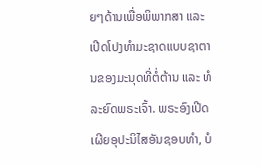ຍໆດ້ານເພື່ອພິພາກສາ ແລະ ເປີດໂປງທຳມະຊາດແບບຊາຕານຂອງມະນຸດທີ່ຕໍ່ຕ້ານ ແລະ ທໍລະຍົດພຣະເຈົ້າ. ພຣະອົງເປີດເຜີຍອຸປະນິໄສອັນຊອບທຳ, ບໍ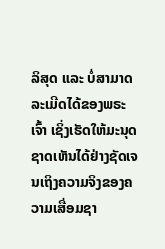ລິສຸດ ແລະ ບໍ່ສາມາດລະເມີດໄດ້ຂອງພຣະເຈົ້າ ເຊິ່ງເຮັດໃຫ້ມະນຸດຊາດເຫັນໄດ້ຢ່າງຊັດເຈນເຖິງຄວາມຈິງຂອງຄວາມເສື່ອມຊາ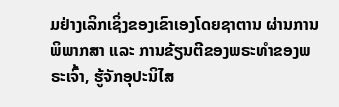ມຢ່າງເລິກເຊິ່ງຂອງເຂົາເອງໂດຍຊາຕານ ຜ່ານການພິພາກສາ ແລະ ການຂ້ຽນຕີຂອງພຣະທຳຂອງພຣະເຈົ້າ, ຮູ້ຈັກອຸປະນິໄສ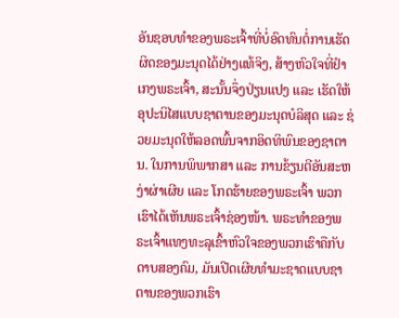ອັນຊອບທຳຂອງພຣະເຈົ້າທີ່ບໍ່ອົດທົນຕໍ່ການເຮັດຜິດຂອງມະນຸດໄດ້ຢ່າງແທ້ຈິງ, ສ້າງຫົວໃຈທີ່ຢຳເກງພຣະເຈົ້າ, ສະນັ້ນຈຶ່ງປ່ຽນແປງ ແລະ ເຮັດໃຫ້ອຸປະນິໄສແບບຊາຕານຂອງມະນຸດບໍລິສຸດ ແລະ ຊ່ວຍມະນຸດໃຫ້ລອດພົ້ນຈາກອິດທິພົນຂອງຊາຕານ. ໃນການພິພາກສາ ແລະ ການຂ້ຽນຕີອັນສະຫງ່າຜ່າເຜີຍ ແລະ ໂກດຮ້າຍຂອງພຣະເຈົ້າ ພວກເຮົາໄດ້ເຫັນພຣະເຈົ້າຊ່ອງໜ້າ. ພຣະທຳຂອງພຣະເຈົ້າແທງທະລຸເຂົ້າຫົວໃຈຂອງພວກເຮົາຄືກັບດາບສອງຄົມ, ມັນເປີດເຜີຍທຳມະຊາດແບບຊາຕານຂອງພວກເຮົາ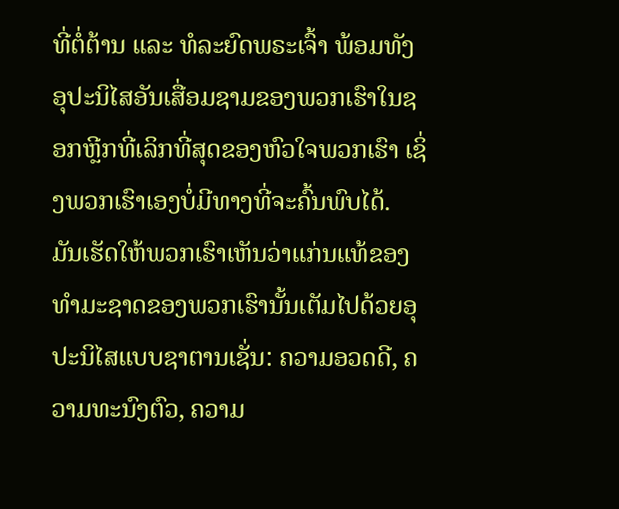ທີ່ຕໍ່ຕ້ານ ແລະ ທໍລະຍົດພຣະເຈົ້າ ພ້ອມທັງອຸປະນິໄສອັນເສື່ອມຊາມຂອງພວກເຮົາໃນຊອກຫຼີກທີ່ເລິກທີ່ສຸດຂອງຫົວໃຈພວກເຮົາ ເຊິ່ງພວກເຮົາເອງບໍ່ມີທາງທີ່ຈະຄົ້ນພົບໄດ້. ມັນເຮັດໃຫ້ພວກເຮົາເຫັນວ່າແກ່ນແທ້ຂອງທຳມະຊາດຂອງພວກເຮົານັ້ນເຕັມໄປດ້ວຍອຸປະນິໄສແບບຊາຕານເຊັ່ນ: ຄວາມອວດດີ, ຄວາມທະນົງຕົວ, ຄວາມ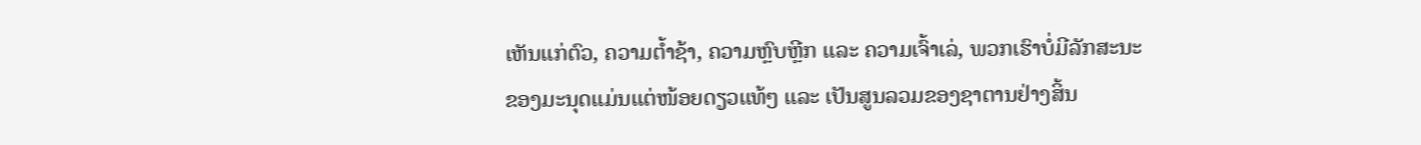ເຫັນແກ່ຕົວ, ຄວາມຕ້ຳຊ້າ, ຄວາມຫຼົບຫຼີກ ແລະ ຄວາມເຈົ້າເລ່, ພວກເຮົາບໍ່ມີລັກສະນະຂອງມະນຸດແມ່ນແຕ່ໜ້ອຍດຽວແທ້ໆ ແລະ ເປັນສູນລວມຂອງຊາຕານຢ່າງສິ້ນ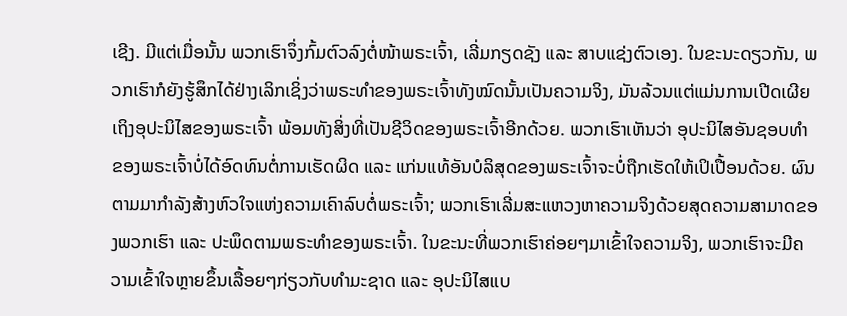ເຊີງ. ມີແຕ່ເມື່ອນັ້ນ ພວກເຮົາຈຶ່ງກົ້ມຕົວລົງຕໍ່ໜ້າພຣະເຈົ້າ, ເລີ່ມກຽດຊັງ ແລະ ສາບແຊ່ງຕົວເອງ. ໃນຂະນະດຽວກັນ, ພວກເຮົາກໍຍັງຮູ້ສຶກໄດ້ຢ່າງເລິກເຊິ່ງວ່າພຣະທຳຂອງພຣະເຈົ້າທັງໝົດນັ້ນເປັນຄວາມຈິງ, ມັນລ້ວນແຕ່ແມ່ນການເປີດເຜີຍເຖິງອຸປະນິໄສຂອງພຣະເຈົ້າ ພ້ອມທັງສິ່ງທີ່ເປັນຊີວິດຂອງພຣະເຈົ້າອີກດ້ວຍ. ພວກເຮົາເຫັນວ່າ ອຸປະນິໄສອັນຊອບທຳຂອງພຣະເຈົ້າບໍ່ໄດ້ອົດທົນຕໍ່ການເຮັດຜິດ ແລະ ແກ່ນແທ້ອັນບໍລິສຸດຂອງພຣະເຈົ້າຈະບໍ່ຖືກເຮັດໃຫ້ເປິເປື້ອນດ້ວຍ. ຜົນຕາມມາກຳລັງສ້າງຫົວໃຈແຫ່ງຄວາມເຄົາລົບຕໍ່ພຣະເຈົ້າ; ພວກເຮົາເລີ່ມສະແຫວງຫາຄວາມຈິງດ້ວຍສຸດຄວາມສາມາດຂອງພວກເຮົາ ແລະ ປະພຶດຕາມພຣະທຳຂອງພຣະເຈົ້າ. ໃນຂະນະທີ່ພວກເຮົາຄ່ອຍໆມາເຂົ້າໃຈຄວາມຈິງ, ພວກເຮົາຈະມີຄວາມເຂົ້າໃຈຫຼາຍຂຶ້ນເລື້ອຍໆກ່ຽວກັບທຳມະຊາດ ແລະ ອຸປະນິໄສແບ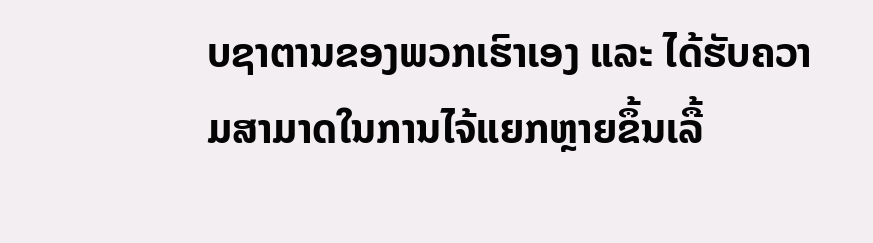ບຊາຕານຂອງພວກເຮົາເອງ ແລະ ໄດ້ຮັບຄວາມສາມາດໃນການໄຈ້ແຍກຫຼາຍຂຶ້ນເລື້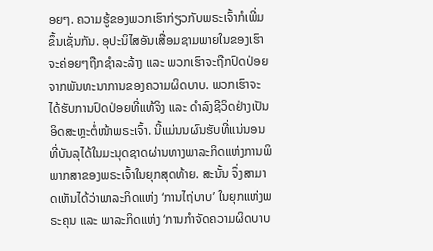ອຍໆ. ຄວາມຮູ້ຂອງພວກເຮົາກ່ຽວກັບພຣະເຈົ້າກໍເພີ່ມຂຶ້ນເຊັ່ນກັນ. ອຸປະນິໄສອັນເສື່ອມຊາມພາຍໃນຂອງເຮົາຈະຄ່ອຍໆຖືກຊຳລະລ້າງ ແລະ ພວກເຮົາຈະຖືກປົດປ່ອຍຈາກພັນທະນາການຂອງຄວາມຜິດບາບ. ພວກເຮົາຈະໄດ້ຮັບການປົດປ່ອຍທີ່ແທ້ຈິງ ແລະ ດຳລົງຊີວິດຢ່າງເປັນອິດສະຫຼະຕໍ່ໜ້າພຣະເຈົ້າ. ນີ້ແມ່ນນຜົນຮັບທີ່ແນ່ນອນທີ່ບັນລຸໄດ້ໃນມະນຸດຊາດຜ່ານທາງພາລະກິດແຫ່ງການພິພາກສາຂອງພຣະເຈົ້າໃນຍຸກສຸດທ້າຍ. ສະນັ້ນ ຈຶ່ງສາມາດເຫັນໄດ້ວ່າພາລະກິດແຫ່ງ ‘ການໄຖ່ບາບ’ ໃນຍຸກແຫ່ງພຣະຄຸນ ແລະ ພາລະກິດແຫ່ງ ‘ການກຳຈັດຄວາມຜິດບາບ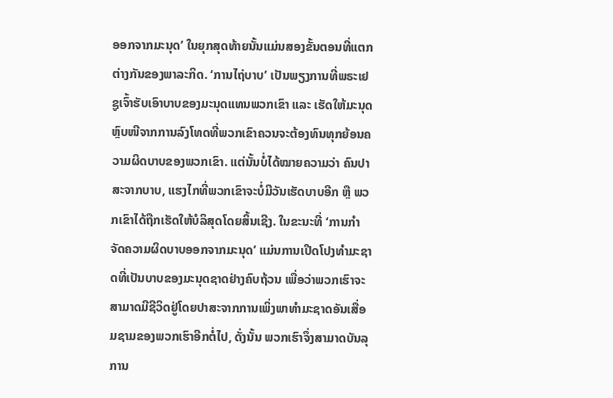ອອກຈາກມະນຸດ’ ໃນຍຸກສຸດທ້າຍນັ້ນແມ່ນສອງຂັ້ນຕອນທີ່ແຕກຕ່າງກັນຂອງພາລະກິດ. ‘ການໄຖ່ບາບ’ ເປັນພຽງການທີ່ພຣະເຢຊູເຈົ້າຮັບເອົາບາບຂອງມະນຸດແທນພວກເຂົາ ແລະ ເຮັດໃຫ້ມະນຸດຫຼົບໜີຈາກການລົງໂທດທີ່ພວກເຂົາຄວນຈະຕ້ອງທົນທຸກຍ້ອນຄວາມຜິດບາບຂອງພວກເຂົາ. ແຕ່ນັ້ນບໍ່ໄດ້ໝາຍຄວາມວ່າ ຄົນປາສະຈາກບາບ, ແຮງໄກທີ່ພວກເຂົາຈະບໍ່ມີວັນເຮັດບາບອີກ ຫຼື ພວກເຂົາໄດ້ຖືກເຮັດໃຫ້ບໍລິສຸດໂດຍສິ້ນເຊີງ. ໃນຂະນະທີ່ ‘ການກຳຈັດຄວາມຜິດບາບອອກຈາກມະນຸດ’ ແມ່ນການເປີດໂປງທຳມະຊາດທີ່ເປັນບາບຂອງມະນຸດຊາດຢ່າງຄົບຖ້ວນ ເພື່ອວ່າພວກເຮົາຈະສາມາດມີຊີວິດຢູ່ໂດຍປາສະຈາກການເພິ່ງພາທຳມະຊາດອັນເສື່ອມຊາມຂອງພວກເຮົາອີກຕໍ່ໄປ, ດັ່ງນັ້ນ ພວກເຮົາຈຶ່ງສາມາດບັນລຸການ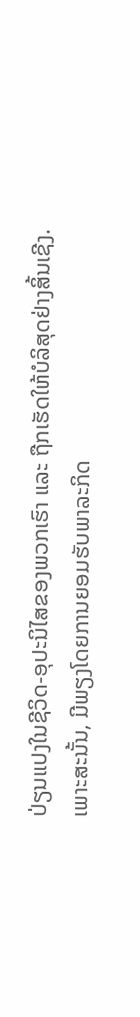ປ່ຽນແປງໃນຊີວິດ-ອຸປະນິໄສຂອງພວກເຮົາ ແລະ ຖືກເຮັດໃຫ້ບໍລິສຸດຢ່າງສິ້ນເຊີງ. ເພາະສະນັ້ນ, ມີພຽງໂດຍການຍອມຮັບພາລະກິດ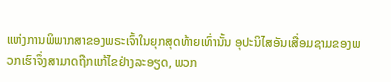ແຫ່ງການພິພາກສາຂອງພຣະເຈົ້າໃນຍຸກສຸດທ້າຍເທົ່ານັ້ນ ອຸປະນິໄສອັນເສື່ອມຊາມຂອງພວກເຮົາຈຶ່ງສາມາດຖືກແກ້ໄຂຢ່າງລະອຽດ, ພວກ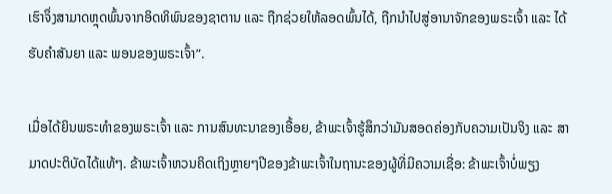ເຮົາຈຶ່ງສາມາດຫຼຸດພົ້ນຈາກອິດທິພົນຂອງຊາຕານ ແລະ ຖືກຊ່ວຍໃຫ້ລອດພົ້ນໄດ້, ຖືກນຳໄປສູ່ອານາຈັກຂອງພຣະເຈົ້າ ແລະ ໄດ້ຮັບຄຳສັນຍາ ແລະ ພອນຂອງພຣະເຈົ້າ”.

ເມື່ອໄດ້ຍິນພຣະທຳຂອງພຣະເຈົ້າ ແລະ ການສົນທະນາຂອງເອື້ອຍ, ຂ້າພະເຈົ້າຮູ້ສຶກວ່າມັນສອດຄ່ອງກັບຄວາມເປັນຈິງ ແລະ ສາມາດປະຕິບັດໄດ້ແທ້ໆ. ຂ້າພະເຈົ້າຫວນຄິດເຖິງຫຼາຍໆປີຂອງຂ້າພະເຈົ້າໃນຖານະຂອງຜູ້ທີ່ມີຄວາມເຊື່ອ: ຂ້າພະເຈົ້າບໍ່ພຽງ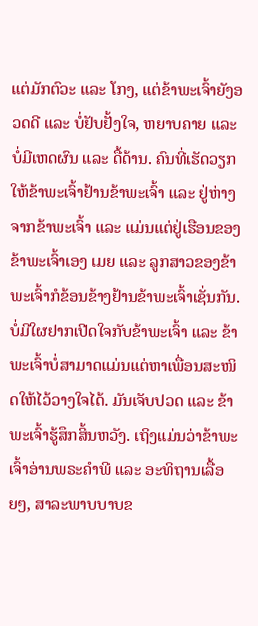ແຕ່ມັກຕົວະ ແລະ ໂກງ, ແຕ່ຂ້າພະເຈົ້າຍັງອວດດີ ແລະ ບໍ່ຢັບຢັ້ງໃຈ, ຫຍາບຄາຍ ແລະ ບໍ່ມີເຫດຜົນ ແລະ ດື້ດ້ານ. ຄົນທີ່ເຮັດວຽກໃຫ້ຂ້າພະເຈົ້າຢ້ານຂ້າພະເຈົ້າ ແລະ ຢູ່ຫ່າງຈາກຂ້າພະເຈົ້າ ແລະ ແມ່ນແຕ່ຢູ່ເຮືອນຂອງຂ້າພະເຈົ້າເອງ ເມຍ ແລະ ລູກສາວຂອງຂ້າພະເຈົ້າກໍຂ້ອນຂ້າງຢ້ານຂ້າພະເຈົ້າເຊັ່ນກັນ. ບໍ່ມີໃຜຢາກເປີດໃຈກັບຂ້າພະເຈົ້າ ແລະ ຂ້າພະເຈົ້າບໍ່ສາມາດແມ່ນແຕ່ຫາເພື່ອນສະໜິດໃຫ້ໄວ້ວາງໃຈໄດ້. ມັນເຈັບປວດ ແລະ ຂ້າພະເຈົ້າຮູ້ສຶກສິ້ນຫວັງ. ເຖິງແມ່ນວ່າຂ້າພະເຈົ້າອ່ານພຣະຄຳພີ ແລະ ອະທິຖານເລື້ອຍໆ, ສາລະພາບບາບຂ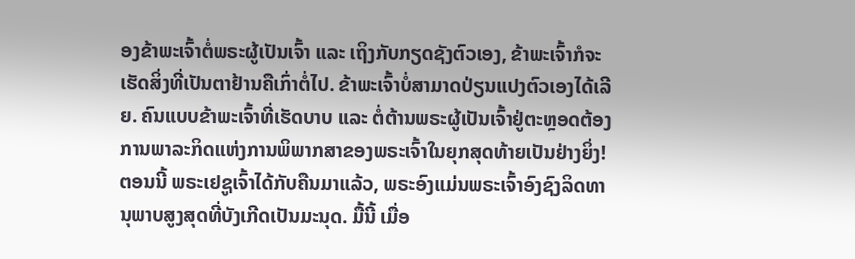ອງຂ້າພະເຈົ້າຕໍ່ພຣະຜູ້ເປັນເຈົ້າ ແລະ ເຖິງກັບກຽດຊັງຕົວເອງ, ຂ້າພະເຈົ້າກໍຈະເຮັດສິ່ງທີ່ເປັນຕາຢ້ານຄືເກົ່າຕໍ່ໄປ. ຂ້າພະເຈົ້າບໍ່ສາມາດປ່ຽນແປງຕົວເອງໄດ້ເລີຍ. ຄົນແບບຂ້າພະເຈົ້າທີ່ເຮັດບາບ ແລະ ຕໍ່ຕ້ານພຣະຜູ້ເປັນເຈົ້າຢູ່ຕະຫຼອດຕ້ອງການພາລະກິດແຫ່ງການພິພາກສາຂອງພຣະເຈົ້າໃນຍຸກສຸດທ້າຍເປັນຢ່າງຍິ່ງ! ຕອນນີ້ ພຣະເຢຊູເຈົ້າໄດ້ກັບຄືນມາແລ້ວ, ພຣະອົງແມ່ນພຣະເຈົ້າອົງຊົງລິດທານຸພາບສູງສຸດທີ່ບັງເກີດເປັນມະນຸດ. ມື້ນີ້ ເມື່ອ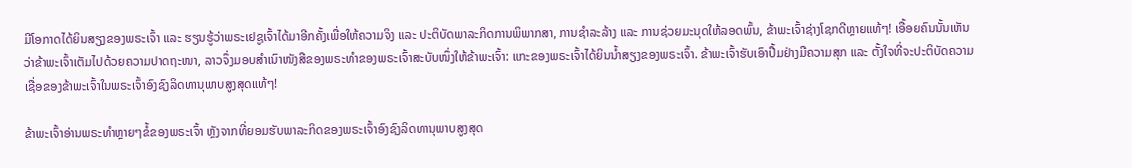ມີໂອກາດໄດ້ຍິນສຽງຂອງພຣະເຈົ້າ ແລະ ຮຽນຮູ້ວ່າພຣະເຢຊູເຈົ້າໄດ້ມາອີກຄັ້ງເພື່ອໃຫ້ຄວາມຈິງ ແລະ ປະຕິບັດພາລະກິດການພິພາກສາ, ການຊຳລະລ້າງ ແລະ ການຊ່ວຍມະນຸດໃຫ້ລອດພົ້ນ, ຂ້າພະເຈົ້າຊ່າງໂຊກດີຫຼາຍແທ້ໆ! ເອື້ອຍຄົນນັ້ນເຫັນວ່າຂ້າພະເຈົ້າເຕັມໄປດ້ວຍຄວາມປາດຖະໜາ, ລາວຈຶ່ງມອບສຳເນົາໜັງສືຂອງພຣະທຳຂອງພຣະເຈົ້າສະບັບໜຶ່ງໃຫ້ຂ້າພະເຈົ້າ: ແກະຂອງພຣະເຈົ້າໄດ້ຍິນນ້ຳສຽງຂອງພຣະເຈົ້າ. ຂ້າພະເຈົ້າຮັບເອົາປື້ມຢ່າງມືຄວາມສຸກ ແລະ ຕັ້ງໃຈທີ່ຈະປະຕິບັດຄວາມເຊື່ອຂອງຂ້າພະເຈົ້າໃນພຣະເຈົ້າອົງຊົງລິດທານຸພາບສູງສຸດແທ້ໆ!

ຂ້າພະເຈົ້າອ່ານພຣະທຳຫຼາຍໆຂໍ້ຂອງພຣະເຈົ້າ ຫຼັງຈາກທີ່ຍອມຮັບພາລະກິດຂອງພຣະເຈົ້າອົງຊົງລິດທານຸພາບສູງສຸດ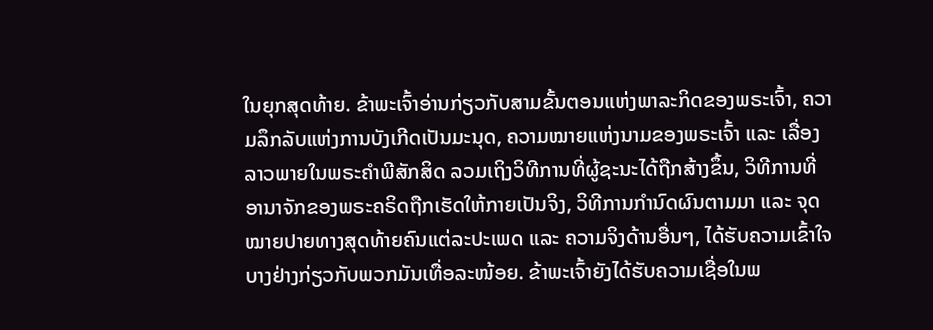ໃນຍຸກສຸດທ້າຍ. ຂ້າພະເຈົ້າອ່ານກ່ຽວກັບສາມຂັ້ນຕອນແຫ່ງພາລະກິດຂອງພຣະເຈົ້າ, ຄວາມລຶກລັບແຫ່ງການບັງເກີດເປັນມະນຸດ, ຄວາມໝາຍແຫ່ງນາມຂອງພຣະເຈົ້າ ແລະ ເລື່ອງລາວພາຍໃນພຣະຄຳພີສັກສິດ ລວມເຖິງວິທີການທີ່ຜູ້ຊະນະໄດ້ຖືກສ້າງຂຶ້ນ, ວິທີການທີ່ອານາຈັກຂອງພຣະຄຣິດຖືກເຮັດໃຫ້ກາຍເປັນຈິງ, ວິທີການກຳນົດຜົນຕາມມາ ແລະ ຈຸດໝາຍປາຍທາງສຸດທ້າຍຄົນແຕ່ລະປະເພດ ແລະ ຄວາມຈິງດ້ານອື່ນໆ, ໄດ້ຮັບຄວາມເຂົ້າໃຈບາງຢ່າງກ່ຽວກັບພວກມັນເທື່ອລະໜ້ອຍ. ຂ້າພະເຈົ້າຍັງໄດ້ຮັບຄວາມເຊື່ອໃນພ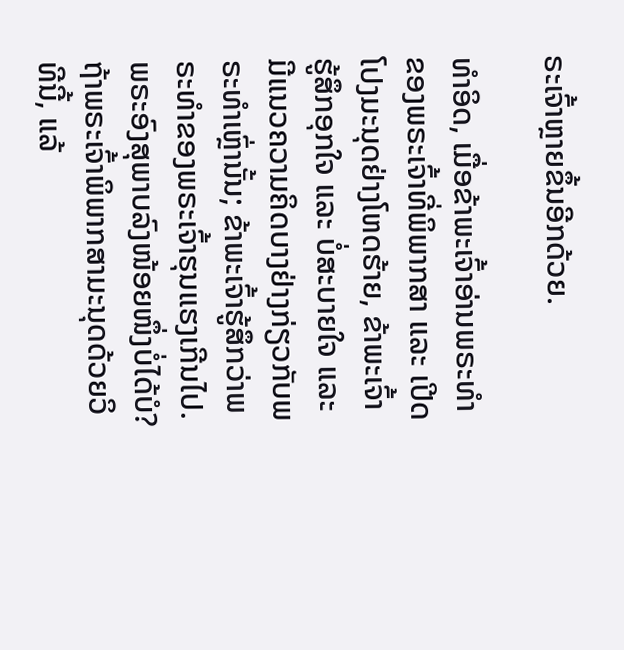ຣະເຈົ້າຫຼາຍຂຶ້ນອີກດ້ວຍ.

ທຳອິດ, ເມື່ອຂ້າພະເຈົ້າອ່ານພຣະທຳຂອງພຣະເຈົ້າທີ່ພິພາກສາ ແລະ ເປີດໂປງມະນຸດຢ່າງໂຫດຮ້າຍ, ຂ້າພະເຈົ້າຮູ້ສຶກອຸກໃຈ ແລະ ບໍ່ສະບາຍໃຈ ແລະ ມີແນວຄວາມຄິດບາງຢ່າງກ່ຽວກັບພຣະທຳເຫຼົ່ານັ້ນ; ຂ້າພະເຈົ້າຮູ້ສຶກວ່າພຣະທຳຂອງພຣະເຈົ້າຮຸນແຮງເກີນໄປ. ພຣະອົງສຸພາບລົງໜ້ອຍໜຶ່ງບໍ່ໄດ້ບໍ? ຖ້າພຣະເຈົ້າພິພາກສາມະນຸດດ້ວຍວິທີນີ້, ແລ້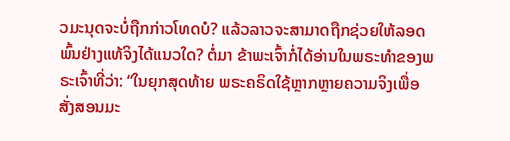ວມະນຸດຈະບໍ່ຖືກກ່າວໂທດບໍ? ແລ້ວລາວຈະສາມາດຖືກຊ່ວຍໃຫ້ລອດພົ້ນຢ່າງແທ້ຈິງໄດ້ແນວໃດ? ຕໍ່ມາ ຂ້າພະເຈົ້າກໍ່ໄດ້ອ່ານໃນພຣະທຳຂອງພຣະເຈົ້າທີ່ວ່າ: “ໃນຍຸກສຸດທ້າຍ ພຣະຄຣິດໃຊ້ຫຼາກຫຼາຍຄວາມຈິງເພື່ອສັ່ງສອນມະ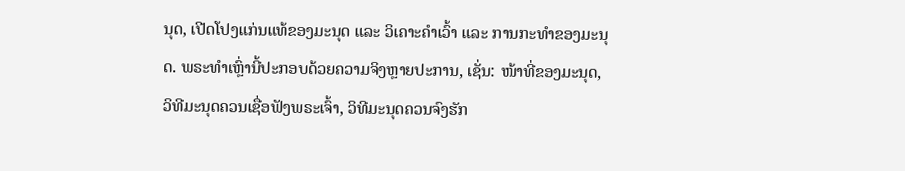ນຸດ, ເປີດໂປງແກ່ນແທ້ຂອງມະນຸດ ແລະ ວິເຄາະຄໍາເວົ້າ ແລະ ການກະທຳຂອງມະນຸດ. ພຣະທໍາເຫຼົ່ານີ້ປະກອບດ້ວຍຄວາມຈິງຫຼາຍປະການ, ເຊັ່ນ: ໜ້າທີ່ຂອງມະນຸດ, ວິທີມະນຸດຄວນເຊື່ອຟັງພຣະເຈົ້າ, ວິທີມະນຸດຄວນຈົງຮັກ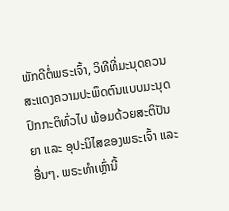ພັກດີຕໍ່ພຣະເຈົ້າ, ວິທີທີ່ມະນຸດຄວນສະແດງຄວາມປະພຶດຕົນແບບມະນຸດປົກກະຕິທົ່ວໄປ ພ້ອມດ້ວຍສະຕິປັນຍາ ແລະ ອຸປະນິໄສຂອງພຣະເຈົ້າ ແລະ ອື່ນໆ. ພຣະທໍາເຫຼົ່ານີ້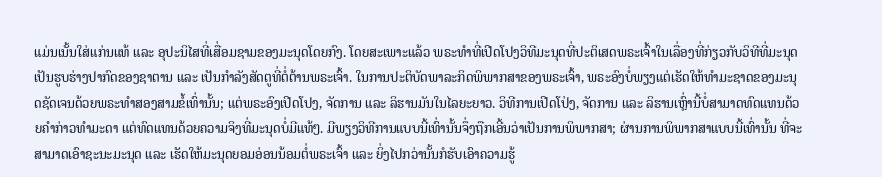ແມ່ນເນັ້ນໃສ່ແກ່ນແທ້ ແລະ ອຸປະນິໄສທີ່ເສື່ອມຊາມຂອງມະນຸດໂດຍກົງ. ໂດຍສະເພາະແລ້ວ ພຣະທຳທີ່ເປີດໂປງວິທີມະນຸດທີ່ປະຕິເສດພຣະເຈົ້າໃນເລື່ອງທີ່ກ່ຽວກັບວິທີທີ່ມະນຸດເປັນຮູບຮ່າງປາກົດຂອງຊາຕານ ແລະ ເປັນກໍາລັງສັດຕູທີ່ຕໍ່ຕ້ານພຣະເຈົ້າ. ໃນການປະຕິບັດພາລະກິດພິພາກສາຂອງພຣະເຈົ້າ, ພຣະອົງບໍ່ພຽງແຕ່ເຮັດໃຫ້ທໍາມະຊາດຂອງມະນຸດຊັດເຈນດ້ວຍພຣະທໍາສອງສາມຂໍ້ເທົ່ານັ້ນ; ແຕ່ພຣະອົງເປີດໂປງ, ຈັດການ ແລະ ລິຮານມັນໃນໄລຍະຍາວ. ວິທີການເປີດໂປ່ງ, ຈັດການ ແລະ ລິຮານເຫຼົ່ານີ້ບໍ່ສາມາດທົດແທນດ້ວຍຄໍາກ່າວທໍາມະດາ ແຕ່ທົດແທນດ້ວຍຄວາມຈິງທີ່ມະນຸດບໍ່ມີແທ້ໆ. ມີພຽງວິທີການແບບນີ້ເທົ່ານັ້ນຈຶ່ງຖືກເອີ້ນວ່າເປັນການພິພາກສາ; ຜ່ານການພິພາກສາແບບນີ້ເທົ່ານັ້ນ ທີ່ຈະສາມາດເອົາຊະນະມະນຸດ ແລະ ເຮັດໃຫ້ມະນຸດຍອມອ່ອນນ້ອມຕໍ່ພຣະເຈົ້າ ແລະ ຍິ່ງໄປກວ່ານັ້ນກໍຮັບເອົາຄວາມຮູ້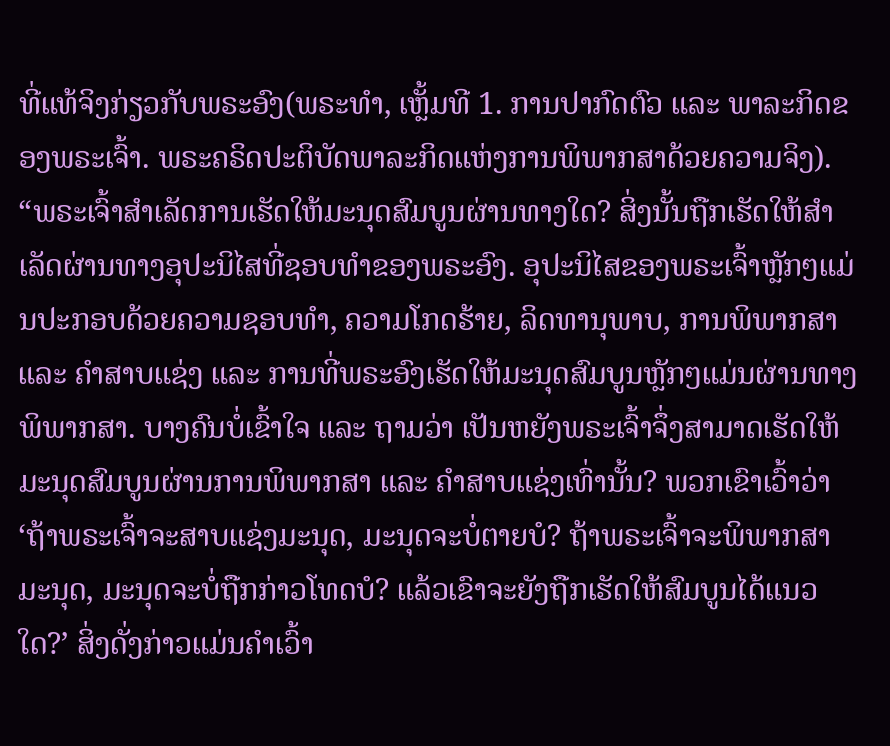ທີ່ແທ້ຈິງກ່ຽວກັບພຣະອົງ(ພຣະທຳ, ເຫຼັ້ມທີ 1. ການປາກົດຕົວ ແລະ ພາລະກິດຂອງພຣະເຈົ້າ. ພຣະຄຣິດປະຕິບັດພາລະກິດແຫ່ງການພິພາກສາດ້ວຍຄວາມຈິງ). “ພຣະເຈົ້າສໍາເລັດການເຮັດໃຫ້ມະນຸດສົມບູນຜ່ານທາງໃດ? ສິ່ງນັ້ນຖືກເຮັດໃຫ້ສໍາເລັດຜ່ານທາງອຸປະນິໄສທີ່ຊອບທຳຂອງພຣະອົງ. ອຸປະນິໄສຂອງພຣະເຈົ້າຫຼັກໆແມ່ນປະກອບດ້ວຍຄວາມຊອບທຳ, ຄວາມໂກດຮ້າຍ, ລິດທານຸພາບ, ການພິພາກສາ ແລະ ຄຳສາບແຊ່ງ ແລະ ການທີ່ພຣະອົງເຮັດໃຫ້ມະນຸດສົມບູນຫຼັກໆແມ່ນຜ່ານທາງພິພາກສາ. ບາງຄົນບໍ່ເຂົ້າໃຈ ແລະ ຖາມວ່າ ເປັນຫຍັງພຣະເຈົ້າຈຶ່ງສາມາດເຮັດໃຫ້ມະນຸດສົມບູນຜ່ານການພິພາກສາ ແລະ ຄຳສາບແຊ່ງເທົ່ານັ້ນ? ພວກເຂົາເວົ້າວ່າ ‘ຖ້າພຣະເຈົ້າຈະສາບແຊ່ງມະນຸດ, ມະນຸດຈະບໍ່ຕາຍບໍ? ຖ້າພຣະເຈົ້າຈະພິພາກສາມະນຸດ, ມະນຸດຈະບໍ່ຖືກກ່າວໂທດບໍ? ແລ້ວເຂົາຈະຍັງຖືກເຮັດໃຫ້ສົມບູນໄດ້ແນວໃດ?’ ສິ່ງດັ່ງກ່າວແມ່ນຄຳເວົ້າ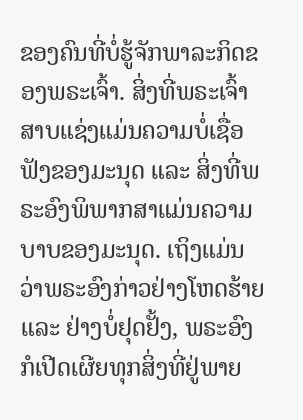ຂອງຄົນທີ່ບໍ່ຮູ້ຈັກພາລະກິດຂອງພຣະເຈົ້າ. ສິ່ງທີ່ພຣະເຈົ້າສາບແຊ່ງແມ່ນຄວາມບໍ່ເຊື່ອຟັງຂອງມະນຸດ ແລະ ສິ່ງທີ່ພຣະອົງພິພາກສາແມ່ນຄວາມບາບຂອງມະນຸດ. ເຖິງແມ່ນວ່າພຣະອົງກ່າວຢ່າງໂຫດຮ້າຍ ແລະ ຢ່າງບໍ່ຢຸດຢັ້ງ, ພຣະອົງກໍເປີດເຜີຍທຸກສິ່ງທີ່ຢູ່ພາຍ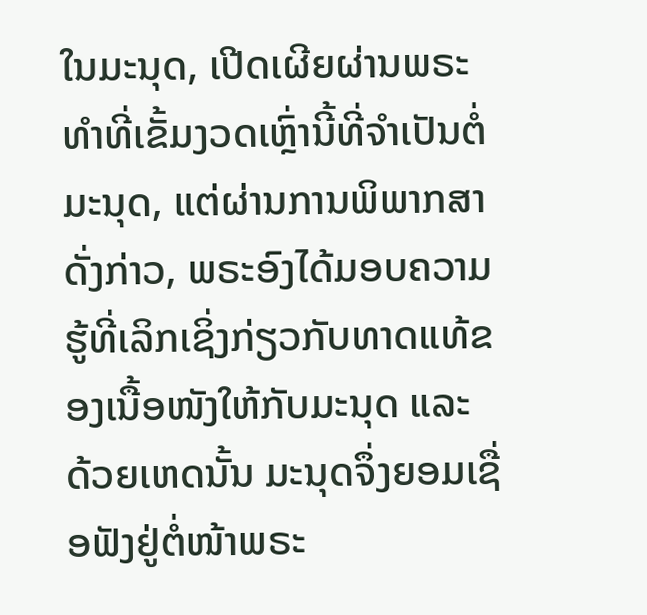ໃນມະນຸດ, ເປີດເຜີຍຜ່ານພຣະທຳທີ່ເຂັ້ມງວດເຫຼົ່ານີ້ທີ່ຈໍາເປັນຕໍ່ມະນຸດ, ແຕ່ຜ່ານການພິພາກສາດັ່ງກ່າວ, ພຣະອົງໄດ້ມອບຄວາມຮູ້ທີ່ເລິກເຊິ່ງກ່ຽວກັບທາດແທ້ຂອງເນື້ອໜັງໃຫ້ກັບມະນຸດ ແລະ ດ້ວຍເຫດນັ້ນ ມະນຸດຈຶ່ງຍອມເຊື່ອຟັງຢູ່ຕໍ່ໜ້າພຣະ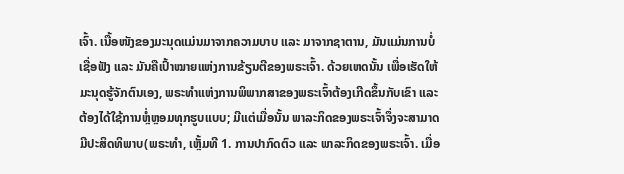ເຈົ້າ. ເນື້ອໜັງຂອງມະນຸດແມ່ນມາຈາກຄວາມບາບ ແລະ ມາຈາກຊາຕານ, ມັນແມ່ນການບໍ່ເຊື່ອຟັງ ແລະ ມັນຄືເປົ້າໝາຍແຫ່ງການຂ້ຽນຕີຂອງພຣະເຈົ້າ. ດ້ວຍເຫດນັ້ນ ເພື່ອເຮັດໃຫ້ມະນຸດຮູ້ຈັກຕົນເອງ, ພຣະທຳແຫ່ງການພິພາກສາຂອງພຣະເຈົ້າຕ້ອງເກີດຂຶ້ນກັບເຂົາ ແລະ ຕ້ອງໄດ້ໃຊ້ການຫຼໍ່ຫຼອມທຸກຮູບແບບ; ມີແຕ່ເມື່ອນັ້ນ ພາລະກິດຂອງພຣະເຈົ້າຈຶ່ງຈະສາມາດມີປະສິດທິພາບ(ພຣະທຳ, ເຫຼັ້ມທີ 1. ການປາກົດຕົວ ແລະ ພາລະກິດຂອງພຣະເຈົ້າ. ເມື່ອ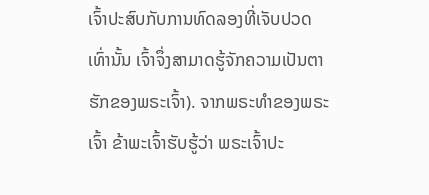ເຈົ້າປະສົບກັບການທົດລອງທີ່ເຈັບປວດເທົ່ານັ້ນ ເຈົ້າຈຶ່ງສາມາດຮູ້ຈັກຄວາມເປັນຕາຮັກຂອງພຣະເຈົ້າ). ຈາກພຣະທຳຂອງພຣະເຈົ້າ ຂ້າພະເຈົ້າຮັບຮູ້ວ່າ ພຣະເຈົ້າປະ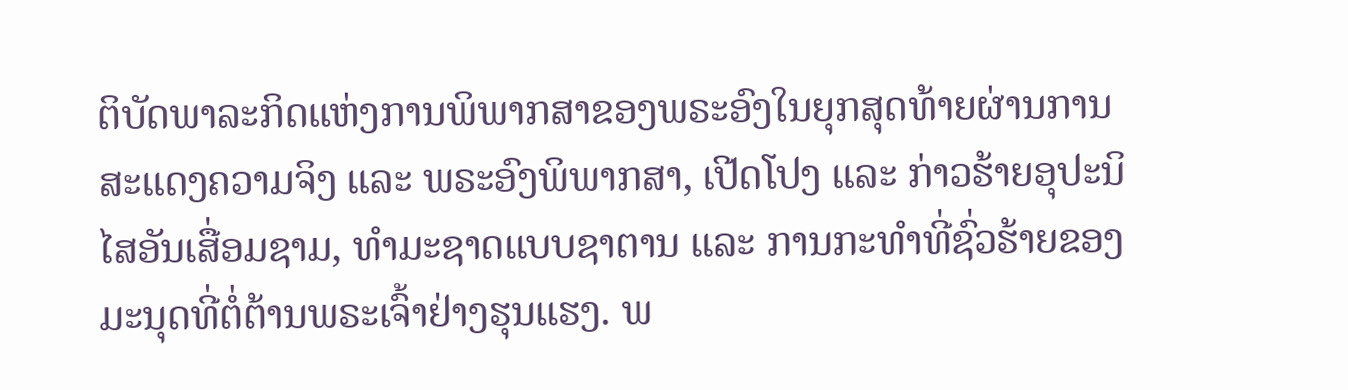ຕິບັດພາລະກິດແຫ່ງການພິພາກສາຂອງພຣະອົງໃນຍຸກສຸດທ້າຍຜ່ານການສະແດງຄວາມຈິງ ແລະ ພຣະອົງພິພາກສາ, ເປີດໂປງ ແລະ ກ່າວຮ້າຍອຸປະນິໄສອັນເສື່ອມຊາມ, ທຳມະຊາດແບບຊາຕານ ແລະ ການກະທຳທີ່ຊົ່ວຮ້າຍຂອງມະນຸດທີ່ຕໍ່ຕ້ານພຣະເຈົ້າຢ່າງຮຸນແຮງ. ພ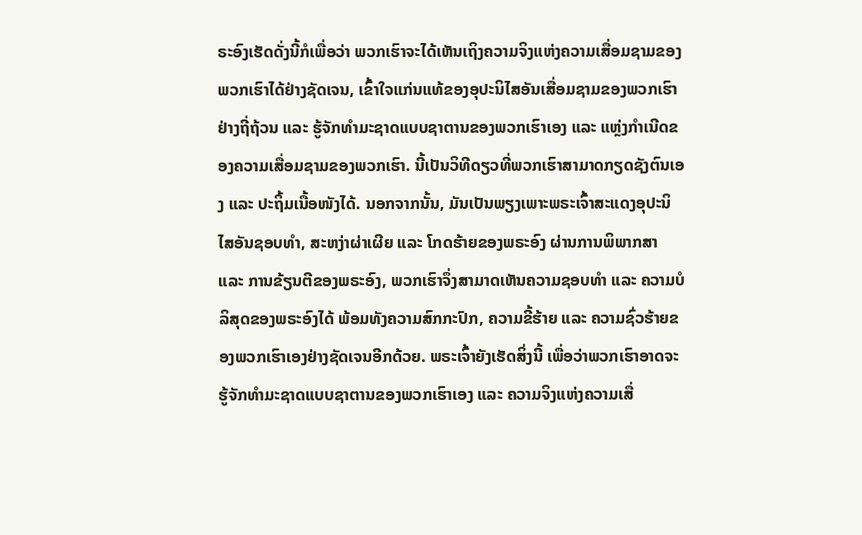ຣະອົງເຮັດດັ່ງນີ້ກໍເພື່ອວ່າ ພວກເຮົາຈະໄດ້ເຫັນເຖິງຄວາມຈິງແຫ່ງຄວາມເສື່ອມຊາມຂອງພວກເຮົາໄດ້ຢ່າງຊັດເຈນ, ເຂົ້າໃຈແກ່ນແທ້ຂອງອຸປະນິໄສອັນເສື່ອມຊາມຂອງພວກເຮົາຢ່າງຖີ່ຖ້ວນ ແລະ ຮູ້ຈັກທຳມະຊາດແບບຊາຕານຂອງພວກເຮົາເອງ ແລະ ແຫຼ່ງກຳເນີດຂອງຄວາມເສື່ອມຊາມຂອງພວກເຮົາ. ນີ້ເປັນວິທີດຽວທີ່ພວກເຮົາສາມາດກຽດຊັງຕົນເອງ ແລະ ປະຖິ້ມເນື້ອໜັງໄດ້. ນອກຈາກນັ້ນ, ມັນເປັນພຽງເພາະພຣະເຈົ້າສະແດງອຸປະນິໄສອັນຊອບທຳ, ສະຫງ່າຜ່າເຜີຍ ແລະ ໂກດຮ້າຍຂອງພຣະອົງ ຜ່ານການພິພາກສາ ແລະ ການຂ້ຽນຕີຂອງພຣະອົງ, ພວກເຮົາຈຶ່ງສາມາດເຫັນຄວາມຊອບທຳ ແລະ ຄວາມບໍລິສຸດຂອງພຣະອົງໄດ້ ພ້ອມທັງຄວາມສົກກະປົກ, ຄວາມຂີ້ຮ້າຍ ແລະ ຄວາມຊົ່ວຮ້າຍຂອງພວກເຮົາເອງຢ່າງຊັດເຈນອີກດ້ວຍ. ພຣະເຈົ້າຍັງເຮັດສິ່ງນີ້ ເພື່ອວ່າພວກເຮົາອາດຈະຮູ້ຈັກທຳມະຊາດແບບຊາຕານຂອງພວກເຮົາເອງ ແລະ ຄວາມຈິງແຫ່ງຄວາມເສື່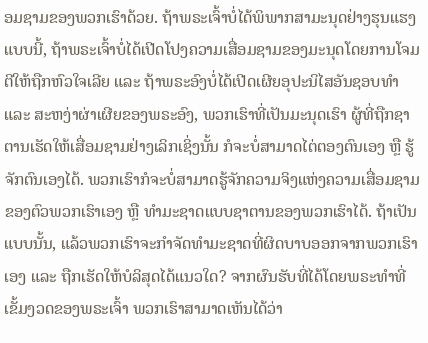ອມຊາມຂອງພວກເຮົາດ້ວຍ. ຖ້າພຣະເຈົ້າບໍ່ໄດ້ພິພາກສາມະນຸດຢ່າງຮຸນແຮງແບບນີ້, ຖ້າພຣະເຈົ້າບໍ່ໄດ້ເປີດໂປງຄວາມເສື່ອມຊາມຂອງມະນຸດໂດຍການໂຈມຕີໃຫ້ຖືກຫົວໃຈເລີຍ ແລະ ຖ້າພຣະອົງບໍ່ໄດ້ເປີດເຜີຍອຸປະນິໄສອັນຊອບທຳ ແລະ ສະຫງ່າຜ່າເຜີຍຂອງພຣະອົງ, ພວກເຮົາທີ່ເປັນມະນຸດເຮົາ ຜູ້ທີ່ຖືກຊາຕານເຮັດໃຫ້ເສື່ອມຊາມຢ່າງເລິກເຊິ່ງນັ້ນ ກໍຈະບໍ່ສາມາດໄຕ່ຕອງຕົນເອງ ຫຼື ຮູ້ຈັກຕົນເອງໄດ້. ພວກເຮົາກໍຈະບໍ່ສາມາດຮູ້ຈັກຄວາມຈິງແຫ່ງຄວາມເສື່ອມຊາມຂອງຕົວພວກເຮົາເອງ ຫຼື ທຳມະຊາດແບບຊາຕານຂອງພວກເຮົາໄດ້. ຖ້າເປັນແບບນັ້ນ, ແລ້ວພວກເຮົາຈະກຳຈັດທຳມະຊາດທີ່ຜິດບາບອອກຈາກພວກເຮົາເອງ ແລະ ຖືກເຮັດໃຫ້ບໍລິສຸດໄດ້ແນວໃດ? ຈາກຜົນຮັບທີ່ໄດ້ໂດຍພຣະທຳທີ່ເຂັ້ມງວດຂອງພຣະເຈົ້າ ພວກເຮົາສາມາດເຫັນໄດ້ວ່າ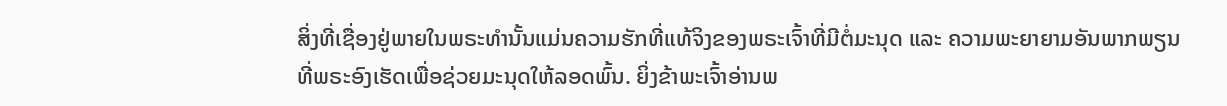ສິ່ງທີ່ເຊື່ອງຢູ່ພາຍໃນພຣະທຳນັ້ນແມ່ນຄວາມຮັກທີ່ແທ້ຈິງຂອງພຣະເຈົ້າທີ່ມີຕໍ່ມະນຸດ ແລະ ຄວາມພະຍາຍາມອັນພາກພຽນທີ່ພຣະອົງເຮັດເພື່ອຊ່ວຍມະນຸດໃຫ້ລອດພົ້ນ. ຍິ່ງຂ້າພະເຈົ້າອ່ານພ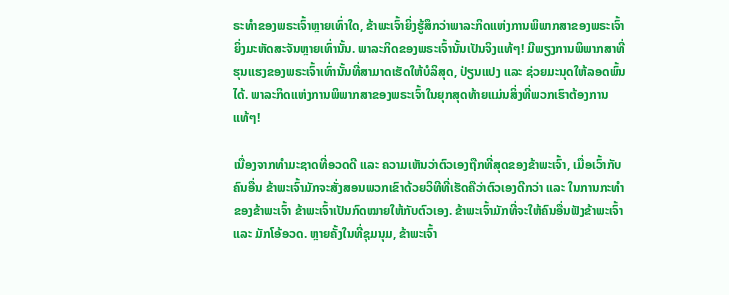ຣະທຳຂອງພຣະເຈົ້າຫຼາຍເທົ່າໃດ, ຂ້າພະເຈົ້າຍິ່ງຮູ້ສຶກວ່າພາລະກິດແຫ່ງການພິພາກສາຂອງພຣະເຈົ້າຍິ່ງມະຫັດສະຈັນຫຼາຍເທົ່ານັ້ນ. ພາລະກິດຂອງພຣະເຈົ້ານັ້ນເປັນຈິງແທ້ໆ! ມີພຽງການພິພາກສາທີ່ຮຸນແຮງຂອງພຣະເຈົ້າເທົ່ານັ້ນທີ່ສາມາດເຮັດໃຫ້ບໍລິສຸດ, ປ່ຽນແປງ ແລະ ຊ່ວຍມະນຸດໃຫ້ລອດພົ້ນໄດ້. ພາລະກິດແຫ່ງການພິພາກສາຂອງພຣະເຈົ້າໃນຍຸກສຸດທ້າຍແມ່ນສິ່ງທີ່ພວກເຮົາຕ້ອງການແທ້ໆ!

ເນື່ອງຈາກທຳມະຊາດທີ່ອວດດີ ແລະ ຄວາມເຫັນວ່າຕົວເອງຖືກທີ່ສຸດຂອງຂ້າພະເຈົ້າ, ເມື່ອເວົ້າກັບຄົນອື່ນ ຂ້າພະເຈົ້າມັກຈະສັ່ງສອນພວກເຂົາດ້ວຍວິທີທີ່ເຮັດຄືວ່າຕົວເອງດີກວ່າ ແລະ ໃນການກະທຳຂອງຂ້າພະເຈົ້າ ຂ້າພະເຈົ້າເປັນກົດໝາຍໃຫ້ກັບຕົວເອງ. ຂ້າພະເຈົ້າມັກທີ່ຈະໃຫ້ຄົນອື່ນຟັງຂ້າພະເຈົ້າ ແລະ ມັກໂອ້ອວດ. ຫຼາຍຄັ້ງໃນທີ່ຊຸມນຸມ, ຂ້າພະເຈົ້າ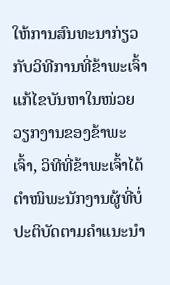ໃຫ້ການສົນທະນາກ່ຽວກັບວິທີການທີ່ຂ້າພະເຈົ້າແກ້ໄຂບັນຫາໃນໜ່ວຍວຽກງານຂອງຂ້າພະເຈົ້າ, ວິທີທີ່ຂ້າພະເຈົ້າໄດ້ຕຳໜິພະນັກງານຜູ້ທີ່ບໍ່ປະຕິບັດຕາມຄຳແນະນຳ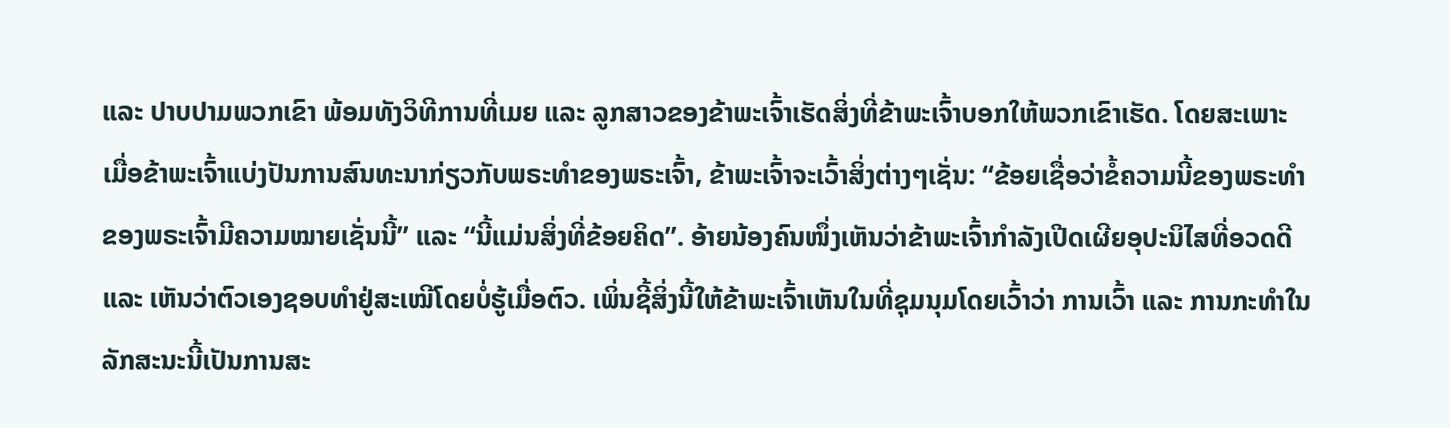ແລະ ປາບປາມພວກເຂົາ ພ້ອມທັງວິທີການທີ່ເມຍ ແລະ ລູກສາວຂອງຂ້າພະເຈົ້າເຮັດສິ່ງທີ່ຂ້າພະເຈົ້າບອກໃຫ້ພວກເຂົາເຮັດ. ໂດຍສະເພາະ ເມື່ອຂ້າພະເຈົ້າແບ່ງປັນການສົນທະນາກ່ຽວກັບພຣະທຳຂອງພຣະເຈົ້າ, ຂ້າພະເຈົ້າຈະເວົ້າສິ່ງຕ່າງໆເຊັ່ນ: “ຂ້ອຍເຊື່ອວ່າຂໍ້ຄວາມນີ້ຂອງພຣະທຳຂອງພຣະເຈົ້າມີຄວາມໝາຍເຊັ່ນນີ້” ແລະ “ນີ້ແມ່ນສິ່ງທີ່ຂ້ອຍຄິດ”. ອ້າຍນ້ອງຄົນໜຶ່ງເຫັນວ່າຂ້າພະເຈົ້າກຳລັງເປີດເຜີຍອຸປະນິໄສທີ່ອວດດີ ແລະ ເຫັນວ່າຕົວເອງຊອບທຳຢູ່ສະເໝີໂດຍບໍ່ຮູ້ເມື່ອຕົວ. ເພິ່ນຊີ້ສິ່ງນີ້ໃຫ້ຂ້າພະເຈົ້າເຫັນໃນທີ່ຊຸມນຸມໂດຍເວົ້າວ່າ ການເວົ້າ ແລະ ການກະທຳໃນລັກສະນະນີ້ເປັນການສະ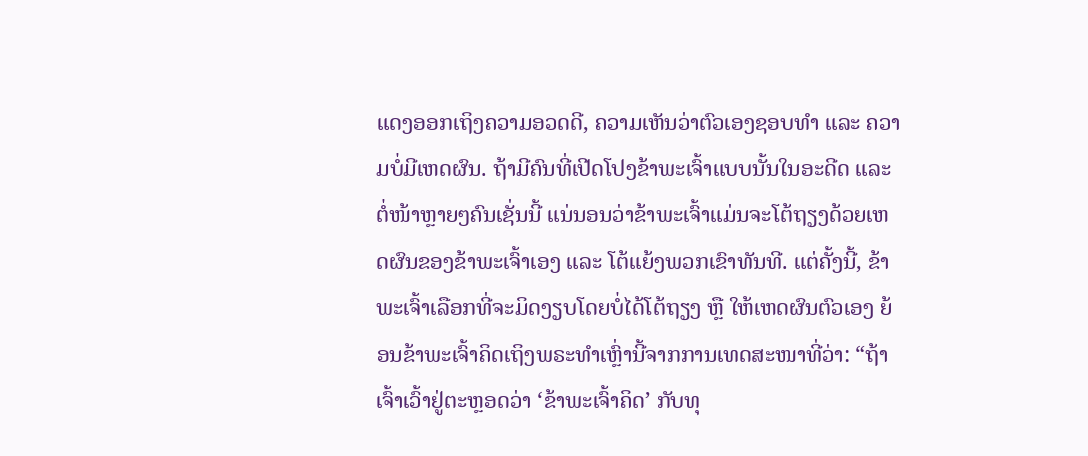ແດງອອກເຖິງຄວາມອວດດີ, ຄວາມເຫັນວ່າຕົວເອງຊອບທຳ ແລະ ຄວາມບໍ່ມີເຫດຜົນ. ຖ້າມີຄົນທີ່ເປີດໂປງຂ້າພະເຈົ້າແບບນັ້ນໃນອະດີດ ແລະ ຕໍ່ໜ້າຫຼາຍໆຄົນເຊັ່ນນີ້ ແນ່ນອນວ່າຂ້າພະເຈົ້າແມ່ນຈະໂຕ້ຖຽງດ້ວຍເຫດຜົນຂອງຂ້າພະເຈົ້າເອງ ແລະ ໂຕ້ແຍ້ງພວກເຂົາທັນທີ. ແຕ່ຄັ້ງນີ້, ຂ້າພະເຈົ້າເລືອກທີ່ຈະມິດງຽບໂດຍບໍ່ໄດ້ໂຕ້ຖຽງ ຫຼື ໃຫ້ເຫດຜົນຕົວເອງ ຍ້ອນຂ້າພະເຈົ້າຄິດເຖິງພຣະທຳເຫຼົ່ານີ້ຈາກການເທດສະໜາທີ່ວ່າ: “ຖ້າເຈົ້າເວົ້າຢູ່ຕະຫຼອດວ່າ ‘ຂ້າພະເຈົ້າຄິດ’ ກັບທຸ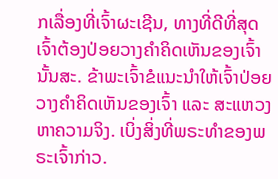ກເລື່ອງທີ່ເຈົ້າຜະເຊີນ, ທາງທີ່ດີທີ່ສຸດ ເຈົ້າຕ້ອງປ່ອຍວາງຄຳຄິດເຫັນຂອງເຈົ້ານັ້ນສະ. ຂ້າພະເຈົ້າຂໍແນະນໍາໃຫ້ເຈົ້າປ່ອຍວາງຄຳຄິດເຫັນຂອງເຈົ້າ ແລະ ສະແຫວງຫາຄວາມຈິງ. ເບິ່ງສິ່ງທີ່ພຣະທຳຂອງພຣະເຈົ້າກ່າວ.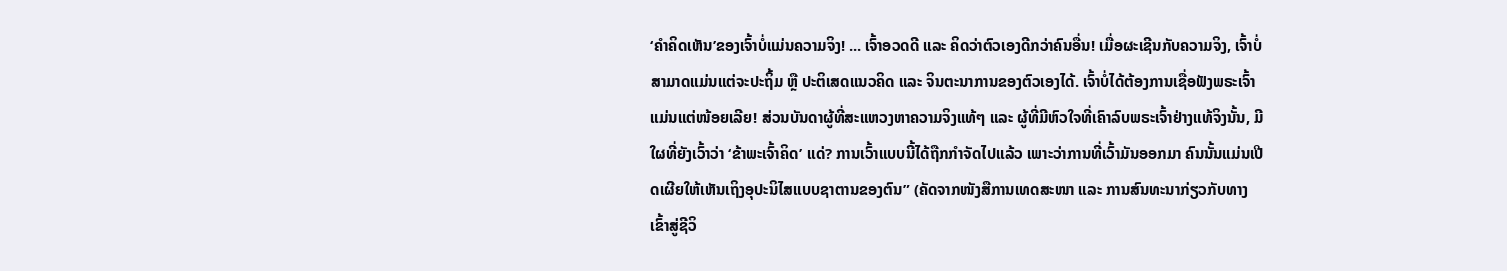‘ຄຳຄິດເຫັນ’ຂອງເຈົ້າບໍ່ແມ່ນຄວາມຈິງ! ... ເຈົ້າອວດດີ ແລະ ຄິດວ່າຕົວເອງດີກວ່າຄົນອື່ນ! ເມື່ອຜະເຊີນກັບຄວາມຈິງ, ເຈົ້າບໍ່ສາມາດແມ່ນແຕ່ຈະປະຖິ້ມ ຫຼື ປະຕິເສດແນວຄິດ ແລະ ຈິນຕະນາການຂອງຕົວເອງໄດ້. ເຈົ້າບໍ່ໄດ້ຕ້ອງການເຊື່ອຟັງພຣະເຈົ້າແມ່ນແຕ່ໜ້ອຍເລີຍ! ສ່ວນບັນດາຜູ້ທີ່ສະແຫວງຫາຄວາມຈິງແທ້ໆ ແລະ ຜູ້ທີ່ມີຫົວໃຈທີ່ເຄົາລົບພຣະເຈົ້າຢ່າງແທ້ຈິງນັ້ນ, ມີໃຜທີ່ຍັງເວົ້າວ່າ ‘ຂ້າພະເຈົ້າຄິດ’ ແດ່? ການເວົ້າແບບນີ້ໄດ້ຖືກກຳຈັດໄປແລ້ວ ເພາະວ່າການທີ່ເວົ້າມັນອອກມາ ຄົນນັ້ນແມ່ນເປີດເຜີຍໃຫ້ເຫັນເຖິງອຸປະນິໄສແບບຊາຕານຂອງຕົນ” (ຄັດຈາກໜັງສືການເທດສະໜາ ແລະ ການສົນທະນາກ່ຽວກັບທາງເຂົ້າສູ່ຊີວິ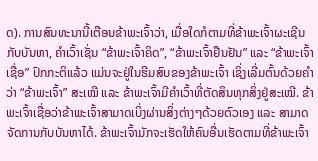ດ). ການສົນທະນານີ້ເຕືອນຂ້າພະເຈົ້າວ່າ, ເມື່ອໃດກໍຕາມທີ່ຂ້າພະເຈົ້າຜະເຊີນກັບບັນຫາ, ຄຳເວົ້າເຊັ່ນ “ຂ້າພະເຈົ້າຄິດ”, “ຂ້າພະເຈົ້າຢືນຢັນ” ແລະ “ຂ້າພະເຈົ້າເຊື່ອ” ປົກກະຕິແລ້ວ ແມ່ນຈະຢູ່ໃນຮີມສົບຂອງຂ້າພະເຈົ້າ ເຊິ່ງເລີ່ມຕົ້ນດ້ວຍຄຳວ່າ “ຂ້າພະເຈົ້າ” ສະເໝີ ແລະ ຂ້າພະເຈົ້າມີຄຳເວົ້າທີ່ຕັດສິນທຸກສິ່ງຢູ່ສະເໝີ. ຂ້າພະເຈົ້າເຊື່ອວ່າຂ້າພະເຈົ້າສາມາດເບິ່ງຜ່ານສິ່ງຕ່າງໆດ້ວຍຕົວເອງ ແລະ ສາມາດຈັດການກັບບັນຫາໄດ້. ຂ້າພະເຈົ້າມັກຈະເຮັດໃຫ້ຄົນອື່ນເຮັດຕາມທີ່ຂ້າພະເຈົ້າ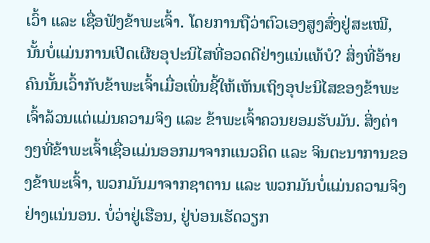ເວົ້າ ແລະ ເຊື່ອຟັງຂ້າພະເຈົ້າ. ໂດຍການຖືວ່າຕົວເອງສູງສົ່ງຢູ່ສະເໝີ, ນັ້ນບໍ່ແມ່ນການເປີດເຜີຍອຸປະນິໄສທີ່ອວດດີຢ່າງແນ່ແທ້ບໍ? ສິ່ງທີ່ອ້າຍຄົນນັ້ນເວົ້າກັບຂ້າພະເຈົ້າເມື່ອເພິ່ນຊີ້ໃຫ້ເຫັນເຖິງອຸປະນິໄສຂອງຂ້າພະເຈົ້າລ້ວນແຕ່ແມ່ນຄວາມຈິງ ແລະ ຂ້າພະເຈົ້າຄວນຍອມຮັບມັນ. ສິ່ງຕ່າງໆທີ່ຂ້າພະເຈົ້າເຊື່ອແມ່ນອອກມາຈາກແນວຄິດ ແລະ ຈິນຕະນາການຂອງຂ້າພະເຈົ້າ, ພວກມັນມາຈາກຊາຕານ ແລະ ພວກມັນບໍ່ແມ່ນຄວາມຈິງຢ່າງແນ່ນອນ. ບໍ່ວ່າຢູ່ເຮືອນ, ຢູ່ບ່ອນເຮັດວຽກ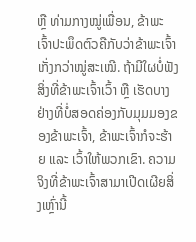ຫຼື ທ່າມກາງໝູ່ເພື່ອນ, ຂ້າພະເຈົ້າປະພຶດຕົວຄືກັບວ່າຂ້າພະເຈົ້າເກັ່ງກວ່າໝູ່ສະເໝີ. ຖ້າມີໃຜບໍ່ຟັງສິ່ງທີ່ຂ້າພະເຈົ້າເວົ້າ ຫຼື ເຮັດບາງຢ່າງທີ່ບໍ່ສອດຄ່ອງກັບມຸມມອງຂອງຂ້າພະເຈົ້າ, ຂ້າພະເຈົ້າກໍຈະຮ້າຍ ແລະ ເວົ້າໃຫ້ພວກເຂົາ. ຄວາມຈິງທີ່ຂ້າພະເຈົ້າສາມາເປີດເຜີຍສິ່ງເຫຼົ່ານີ້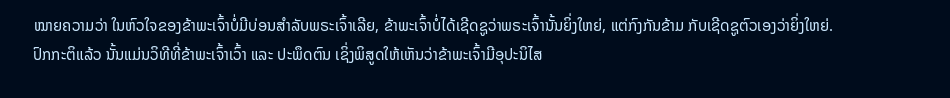ໝາຍຄວາມວ່າ ໃນຫົວໃຈຂອງຂ້າພະເຈົ້າບໍ່ມີບ່ອນສຳລັບພຣະເຈົ້າເລີຍ, ຂ້າພະເຈົ້າບໍ່ໄດ້ເຊີດຊູວ່າພຣະເຈົ້ານັ້ນຍິ່ງໃຫຍ່, ແຕ່ກົງກັນຂ້າມ ກັບເຊີດຊູຕົວເອງວ່າຍິ່ງໃຫຍ່. ປົກກະຕິແລ້ວ ນັ້ນແມ່ນວິທີທີ່ຂ້າພະເຈົ້າເວົ້າ ແລະ ປະພຶດຕົນ ເຊິ່ງພິສູດໃຫ້ເຫັນວ່າຂ້າພະເຈົ້າມີອຸປະນິໄສ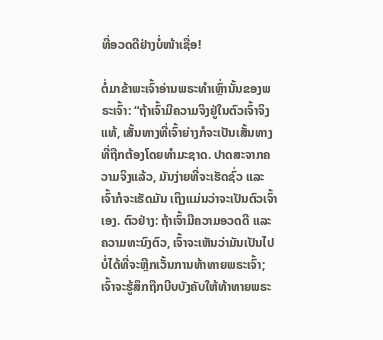ທີ່ອວດດີຢ່າງບໍ່ໜ້າເຊື່ອ!

ຕໍ່ມາຂ້າພະເຈົ້າອ່ານພຣະທຳເຫຼົ່ານັ້ນຂອງພຣະເຈົ້າ: “ຖ້າເຈົ້າມີຄວາມຈິງຢູ່ໃນຕົວເຈົ້າຈິງແທ້, ເສັ້ນທາງທີ່ເຈົ້າຍ່າງກໍຈະເປັນເສັ້ນທາງທີ່ຖືກຕ້ອງໂດຍທໍາມະຊາດ. ປາດສະຈາກຄວາມຈິງແລ້ວ, ມັນງ່າຍທີ່ຈະເຮັດຊົ່ວ ແລະ ເຈົ້າກໍຈະເຮັດມັນ ເຖິງແມ່ນວ່າຈະເປັນຕົວເຈົ້າເອງ. ຕົວຢ່າງ: ຖ້າເຈົ້າມີຄວາມອວດດີ ແລະ ຄວາມທະນົງຕົວ, ເຈົ້າຈະເຫັນວ່າມັນເປັນໄປບໍ່ໄດ້ທີ່ຈະຫຼີກເວັ້ນການທ້າທາຍພຣະເຈົ້າ; ເຈົ້າຈະຮູ້ສຶກຖືກບີບບັງຄັບໃຫ້ທ້າທາຍພຣະ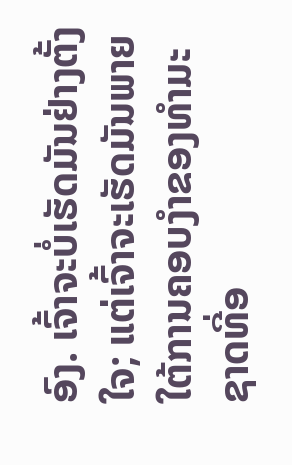ອົງ. ເຈົ້າຈະບໍ່ເຮັດມັນຢ່າງຕັ້ງໃຈ; ແຕ່ເຈົ້າຈະເຮັດມັນພາຍໃຕ້ການຄອບງຳຂອງທຳມະຊາດທີ່ອ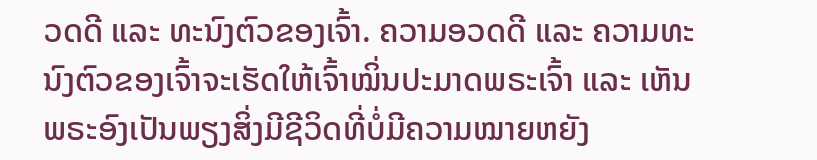ວດດີ ແລະ ທະນົງຕົວຂອງເຈົ້າ. ຄວາມອວດດີ ແລະ ຄວາມທະນົງຕົວຂອງເຈົ້າຈະເຮັດໃຫ້ເຈົ້າໝິ່ນປະມາດພຣະເຈົ້າ ແລະ ເຫັນພຣະອົງເປັນພຽງສິ່ງມີຊີວິດທີ່ບໍ່ມີຄວາມໝາຍຫຍັງ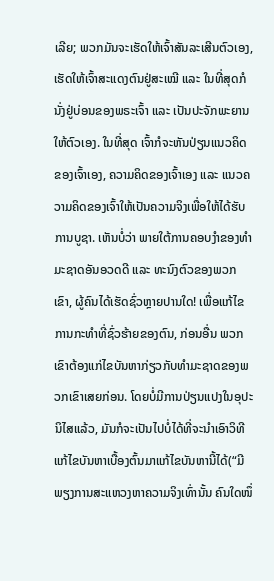ເລີຍ; ພວກມັນຈະເຮັດໃຫ້ເຈົ້າສັນລະເສີນຕົວເອງ, ເຮັດໃຫ້ເຈົ້າສະແດງຕົນຢູ່ສະເໝີ ແລະ ໃນທີ່ສຸດກໍນັ່ງຢູ່ບ່ອນຂອງພຣະເຈົ້າ ແລະ ເປັນປະຈັກພະຍານໃຫ້ຕົວເອງ. ໃນທີ່ສຸດ ເຈົ້າກໍຈະຫັນປ່ຽນແນວຄິດຂອງເຈົ້າເອງ, ຄວາມຄິດຂອງເຈົ້າເອງ ແລະ ແນວຄວາມຄິດຂອງເຈົ້າໃຫ້ເປັນຄວາມຈິງເພື່ອໃຫ້ໄດ້ຮັບການບູຊາ. ເຫັນບໍ່ວ່າ ພາຍໃຕ້ການຄອບງຳຂອງທຳມະຊາດອັນອວດດີ ແລະ ທະນົງຕົວຂອງພວກເຂົາ, ຜູ້ຄົນໄດ້ເຮັດຊົ່ວຫຼາຍປານໃດ! ເພື່ອແກ້ໄຂການກະທຳທີ່ຊົ່ວຮ້າຍຂອງຕົນ, ກ່ອນອື່ນ ພວກເຂົາຕ້ອງແກ່ໄຂບັນຫາກ່ຽວກັບທຳມະຊາດຂອງພວກເຂົາເສຍກ່ອນ. ໂດຍບໍ່ມີການປ່ຽນແປງໃນອຸປະນິໄສແລ້ວ, ມັນກໍຈະເປັນໄປບໍ່ໄດ້ທີ່ຈະນຳເອົາວິທີແກ້ໄຂບັນຫາເບື້ອງຕົ້ນມາແກ້ໄຂບັນຫານີ້ໄດ້(“ມີພຽງການສະແຫວງຫາຄວາມຈິງເທົ່ານັ້ນ ຄົນໃດໜຶ່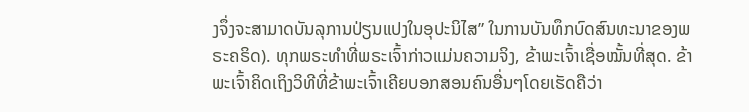ງຈຶ່ງຈະສາມາດບັນລຸການປ່ຽນແປງໃນອຸປະນິໄສ” ໃນການບັນທຶກບົດສົນທະນາຂອງພຣະຄຣິດ). ທຸກພຣະທຳທີ່ພຣະເຈົ້າກ່າວແມ່ນຄວາມຈິງ, ຂ້າພະເຈົ້າເຊື່ອໝັ້ນທີ່ສຸດ. ຂ້າພະເຈົ້າຄິດເຖິງວິທີທີ່ຂ້າພະເຈົ້າເຄີຍບອກສອນຄົນອື່ນໆໂດຍເຮັດຄືວ່າ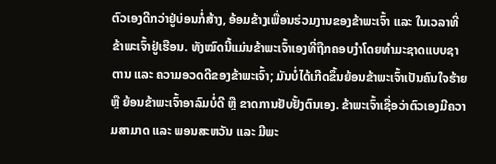ຕົວເອງດີກວ່າຢູ່ບ່ອນກໍ່ສ້າງ, ອ້ອມຂ້າງເພື່ອນຮ່ວມງານຂອງຂ້າພະເຈົ້າ ແລະ ໃນເວລາທີ່ຂ້າພະເຈົ້າຢູ່ເຮືອນ. ທັງໝົດນີ້ແມ່ນຂ້າພະເຈົ້າເອງທີ່ຖືກຄອບງຳໂດຍທຳມະຊາດແບບຊາຕານ ແລະ ຄວາມອວດດີຂອງຂ້າພະເຈົ້າ; ມັນບໍ່ໄດ້ເກີດຂຶ້ນຍ້ອນຂ້າພະເຈົ້າເປັນຄົນໃຈຮ້າຍ ຫຼື ຍ້ອນຂ້າພະເຈົ້າອາລົມບໍ່ດີ ຫຼື ຂາດການຢັບຢັ້ງຕົນເອງ. ຂ້າພະເຈົ້າເຊື່ອວ່າຕົວເອງມີຄວາມສາມາດ ແລະ ພອນສະຫວັນ ແລະ ມີພະ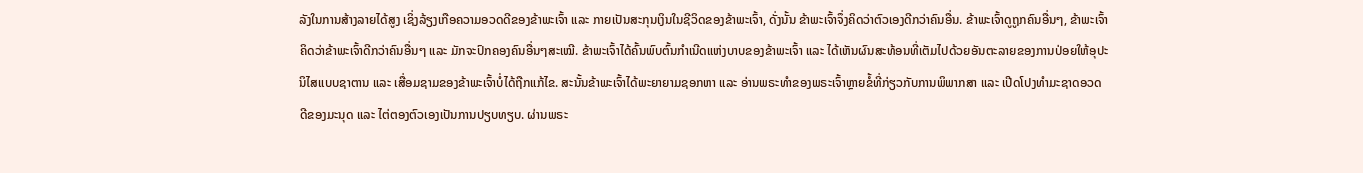ລັງໃນການສ້າງລາຍໄດ້ສູງ ເຊິ່ງລ້ຽງເກືອຄວາມອວດດີຂອງຂ້າພະເຈົ້າ ແລະ ກາຍເປັນສະກຸນເງິນໃນຊີວິດຂອງຂ້າພະເຈົ້າ, ດັ່ງນັ້ນ ຂ້າພະເຈົ້າຈຶ່ງຄິດວ່າຕົວເອງດີກວ່າຄົນອື່ນ. ຂ້າພະເຈົ້າດູຖູກຄົນອື່ນໆ, ຂ້າພະເຈົ້າຄິດວ່າຂ້າພະເຈົ້າດີກວ່າຄົນອື່ນໆ ແລະ ມັກຈະປົກຄອງຄົນອື່ນໆສະເໝີ. ຂ້າພະເຈົ້າໄດ້ຄົ້ນພົບຕົ້ນກຳເນີດແຫ່ງບາບຂອງຂ້າພະເຈົ້າ ແລະ ໄດ້ເຫັນຜົນສະທ້ອນທີ່ເຕັມໄປດ້ວຍອັນຕະລາຍຂອງການປ່ອຍໃຫ້ອຸປະນິໄສແບບຊາຕານ ແລະ ເສື່ອມຊາມຂອງຂ້າພະເຈົ້າບໍ່ໄດ້ຖືກແກ້ໄຂ. ສະນັ້ນຂ້າພະເຈົ້າໄດ້ພະຍາຍາມຊອກຫາ ແລະ ອ່ານພຣະທຳຂອງພຣະເຈົ້າຫຼາຍຂໍ້ທີ່ກ່ຽວກັບການພິພາກສາ ແລະ ເປີດໂປງທຳມະຊາດອວດດີຂອງມະນຸດ ແລະ ໄຕ່ຕອງຕົວເອງເປັນການປຽບທຽບ. ຜ່ານພຣະ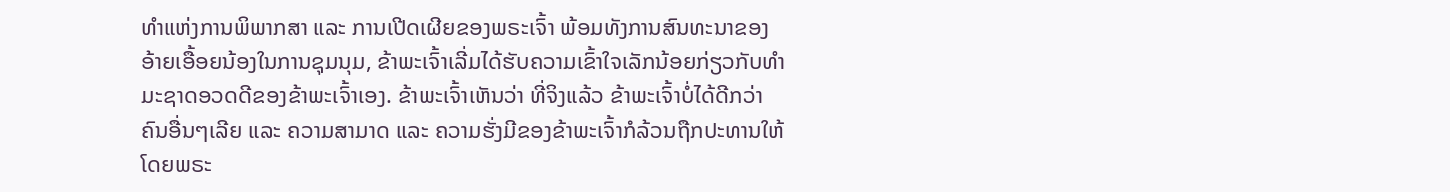ທຳແຫ່ງການພິພາກສາ ແລະ ການເປີດເຜີຍຂອງພຣະເຈົ້າ ພ້ອມທັງການສົນທະນາຂອງອ້າຍເອື້ອຍນ້ອງໃນການຊຸມນຸມ, ຂ້າພະເຈົ້າເລີ່ມໄດ້ຮັບຄວາມເຂົ້າໃຈເລັກນ້ອຍກ່ຽວກັບທຳມະຊາດອວດດີຂອງຂ້າພະເຈົ້າເອງ. ຂ້າພະເຈົ້າເຫັນວ່າ ທີ່ຈິງແລ້ວ ຂ້າພະເຈົ້າບໍ່ໄດ້ດີກວ່າຄົນອື່ນໆເລີຍ ແລະ ຄວາມສາມາດ ແລະ ຄວາມຮັ່ງມີຂອງຂ້າພະເຈົ້າກໍລ້ວນຖືກປະທານໃຫ້ໂດຍພຣະ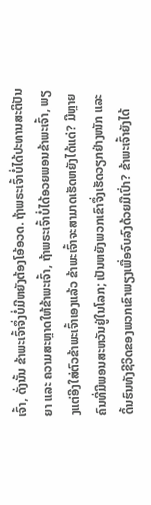ເຈົ້າ, ດັ່ງນັ້ນ ຂ້າພະເຈົ້າຈຶ່ງບໍ່ມີຫຍັງຕ້ອງໂອ້ອວດ. ຖ້າພຣະເຈົ້າບໍ່ໄດ້ປະທານສະຕິປັນຍາ ແລະ ຄວາມສະຫຼາດໃຫ້ຂ້າພະເຈົ້າ, ຖ້າພຣະເຈົ້າບໍ່ໄດ້ອວຍພອນຂ້າພະເຈົ້າ, ພຽງແຕ່ອີງໃສ່ຕົວຂ້າພະເຈົ້າເອງແລ້ວ ຂ້າພະເຈົ້າຈະສາມາດເຮັດຫຍັງໄດ້ແດ່? ມີຫຼາຍຄົນທີ່ມີພອນສະຫວັນຢູ່ໃນໂລກ; ເປັນຫຍັງພວກເຂົາຈຶ່ງເຮັດວຽກຢ່າງໜັກ ແລະ ດິ້ນຮົນທັງຊີວິດຂອງພວກເຂົາພຽງເພື່ອຈົບລົງດ້ວຍມືເປົ່າ? ຂ້າພະເຈົ້າຍັງໄດ້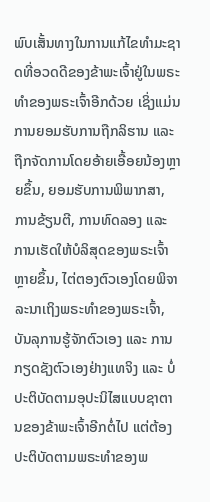ພົບເສັ້ນທາງໃນການແກ້ໄຂທຳມະຊາດທີ່ອວດດີຂອງຂ້າພະເຈົ້າຢູ່ໃນພຣະທຳຂອງພຣະເຈົ້າອີກດ້ວຍ ເຊິ່ງແມ່ນການຍອມຮັບການຖືກລິຮານ ແລະ ຖືກຈັດການໂດຍອ້າຍເອື້ອຍນ້ອງຫຼາຍຂຶ້ນ, ຍອມຮັບການພິພາກສາ, ການຂ້ຽນຕີ, ການທົດລອງ ແລະ ການເຮັດໃຫ້ບໍລິສຸດຂອງພຣະເຈົ້າຫຼາຍຂຶ້ນ, ໄຕ່ຕອງຕົວເອງໂດຍພິຈາລະນາເຖິງພຣະທຳຂອງພຣະເຈົ້າ, ບັນລຸການຮູ້ຈັກຕົວເອງ ແລະ ການກຽດຊັງຕົວເອງຢ່າງແທຈິງ ແລະ ບໍ່ປະຕິບັດຕາມອຸປະນິໄສແບບຊາຕານຂອງຂ້າພະເຈົ້າອີກຕໍ່ໄປ ແຕ່ຕ້ອງປະຕິບັດຕາມພຣະທຳຂອງພ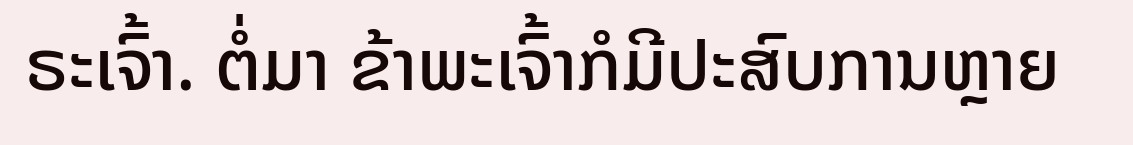ຣະເຈົ້າ. ຕໍ່ມາ ຂ້າພະເຈົ້າກໍມີປະສົບການຫຼາຍ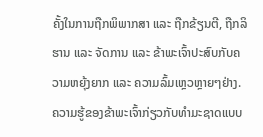ຄັ້ງໃນການຖືກພິພາກສາ ແລະ ຖືກຂ້ຽນຕີ, ຖືກລິຮານ ແລະ ຈັດການ ແລະ ຂ້າພະເຈົ້າປະສົບກັບຄວາມຫຍຸ້ງຍາກ ແລະ ຄວາມລົ້ມເຫຼວຫຼາຍໆຢ່າງ. ຄວາມຮູ້ຂອງຂ້າພະເຈົ້າກ່ຽວກັບທຳມະຊາດແບບ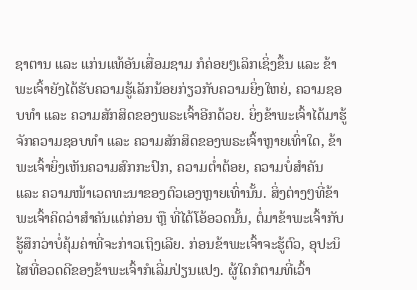ຊາຕານ ແລະ ແກ່ນແທ້ອັນເສື່ອມຊາມ ກໍຄ່ອຍໆເລິກເຊິ່ງຂຶ້ນ ແລະ ຂ້າພະເຈົ້າຍັງໄດ້ຮັບຄວາມຮູ້ເລັກນ້ອຍກ່ຽວກັບຄວາມຍິ່ງໃຫຍ່, ຄວາມຊອບທຳ ແລະ ຄວາມສັກສິດຂອງພຣະເຈົ້າອີກດ້ວຍ. ຍິ່ງຂ້າພະເຈົ້າໄດ້ມາຮູ້ຈັກຄວາມຊອບທຳ ແລະ ຄວາມສັກສິດຂອງພຣະເຈົ້າຫຼາຍເທົ່າໃດ, ຂ້າພະເຈົ້າຍິ່ງເຫັນຄວາມສົກກະປົກ, ຄວາມຕ່ຳຕ້ອຍ, ຄວາມບໍ່ສຳຄັນ ແລະ ຄວາມໜ້າເວດທະນາຂອງຕົວເອງຫຼາຍເທົ່ານັ້ນ. ສິ່ງຕ່າງໆທີ່ຂ້າພະເຈົ້າຄິດວ່າສຳຄັນແຕ່ກ່ອນ ຫຼື ທີ່ໄດ້ໂອ້ອວດນັ້ນ, ຕໍ່ມາຂ້າພະເຈົ້າກັບຮູ້ສຶກວ່າບໍ່ຄຸ້ມຄ່າທີ່ຈະກ່າວເຖິງເລີຍ. ກ່ອນຂ້າພະເຈົ້າຈະຮູ້ຕົວ, ອຸປະນິໄສທີ່ອວດດີຂອງຂ້າພະເຈົ້າກໍເລີ່ມປ່ຽນແປງ. ຜູ້ໃດກໍຕາມທີ່ເວົ້າ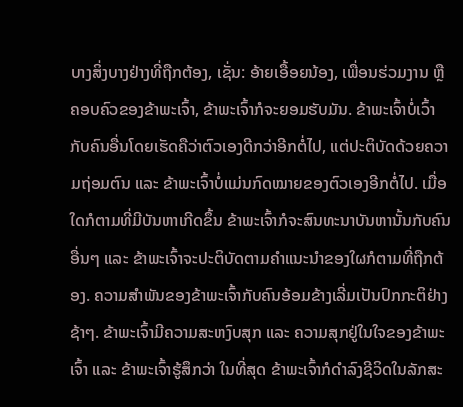ບາງສິ່ງບາງຢ່າງທີ່ຖືກຕ້ອງ, ເຊັ່ນ: ອ້າຍເອື້ອຍນ້ອງ, ເພື່ອນຮ່ວມງານ ຫຼື ຄອບຄົວຂອງຂ້າພະເຈົ້າ, ຂ້າພະເຈົ້າກໍຈະຍອມຮັບມັນ. ຂ້າພະເຈົ້າບໍ່ເວົ້າກັບຄົນອື່ນໂດຍເຮັດຄືວ່າຕົວເອງດີກວ່າອີກຕໍ່ໄປ, ແຕ່ປະຕິບັດດ້ວຍຄວາມຖ່ອມຕົນ ແລະ ຂ້າພະເຈົ້າບໍ່ແມ່ນກົດໝາຍຂອງຕົວເອງອີກຕໍ່ໄປ. ເມື່ອໃດກໍຕາມທີ່ມີບັນຫາເກີດຂຶ້ນ ຂ້າພະເຈົ້າກໍຈະສົນທະນາບັນຫານັ້ນກັບຄົນອື່ນໆ ແລະ ຂ້າພະເຈົ້າຈະປະຕິບັດຕາມຄຳແນະນຳຂອງໃຜກໍຕາມທີ່ຖືກຕ້ອງ. ຄວາມສຳພັນຂອງຂ້າພະເຈົ້າກັບຄົນອ້ອມຂ້າງເລີ່ມເປັນປົກກະຕິຢ່າງຊ້າໆ. ຂ້າພະເຈົ້າມີຄວາມສະຫງົບສຸກ ແລະ ຄວາມສຸກຢູ່ໃນໃຈຂອງຂ້າພະເຈົ້າ ແລະ ຂ້າພະເຈົ້າຮູ້ສຶກວ່າ ໃນທີ່ສຸດ ຂ້າພະເຈົ້າກໍດໍາລົງຊີວິດໃນລັກສະ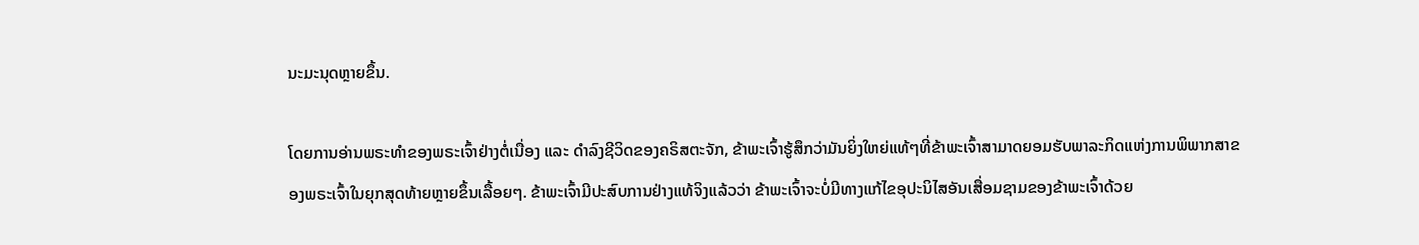ນະມະນຸດຫຼາຍຂຶ້ນ.

ໂດຍການອ່ານພຣະທຳຂອງພຣະເຈົ້າຢ່າງຕໍ່ເນື່ອງ ແລະ ດຳລົງຊີວິດຂອງຄຣິສຕະຈັກ, ຂ້າພະເຈົ້າຮູ້ສຶກວ່າມັນຍິ່ງໃຫຍ່ແທ້ໆທີ່ຂ້າພະເຈົ້າສາມາດຍອມຮັບພາລະກິດແຫ່ງການພິພາກສາຂອງພຣະເຈົ້າໃນຍຸກສຸດທ້າຍຫຼາຍຂຶ້ນເລື້ອຍໆ. ຂ້າພະເຈົ້າມີປະສົບການຢ່າງແທ້ຈິງແລ້ວວ່າ ຂ້າພະເຈົ້າຈະບໍ່ມີທາງແກ້ໄຂອຸປະນິໄສອັນເສື່ອມຊາມຂອງຂ້າພະເຈົ້າດ້ວຍ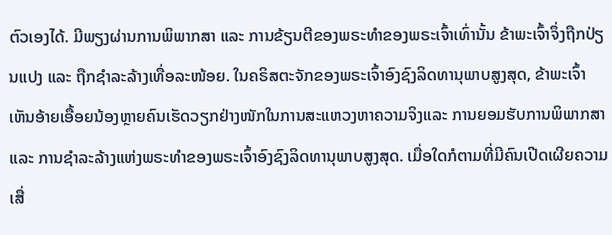ຕົວເອງໄດ້. ມີພຽງຜ່ານການພິພາກສາ ແລະ ການຂ້ຽນຕີຂອງພຣະທຳຂອງພຣະເຈົ້າເທົ່ານັ້ນ ຂ້າພະເຈົ້າຈຶ່ງຖືກປ່ຽນແປງ ແລະ ຖືກຊຳລະລ້າງເທື່ອລະໜ້ອຍ. ໃນຄຣິສຕະຈັກຂອງພຣະເຈົ້າອົງຊົງລິດທານຸພາບສູງສຸດ, ຂ້າພະເຈົ້າເຫັນອ້າຍເອື້ອຍນ້ອງຫຼາຍຄົນເຮັດວຽກຢ່າງໜັກໃນການສະແຫວງຫາຄວາມຈິງແລະ ການຍອມຮັບການພິພາກສາ ແລະ ການຊຳລະລ້າງແຫ່ງພຣະທຳຂອງພຣະເຈົ້າອົງຊົງລິດທານຸພາບສູງສຸດ. ເມື່ອໃດກໍຕາມທີ່ມີຄົນເປີດເຜີຍຄວາມເສື່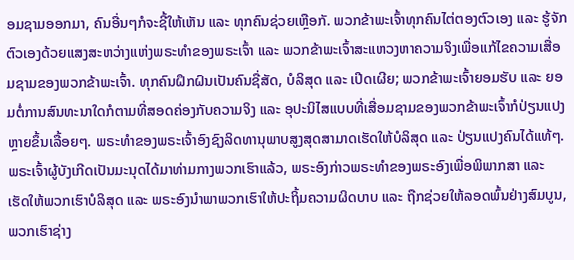ອມຊາມອອກມາ, ຄົນອື່ນໆກໍຈະຊີ້ໃຫ້ເຫັນ ແລະ ທຸກຄົນຊ່ວຍເຫຼືອກັ. ພວກຂ້າພະເຈົ້າທຸກຄົນໄຕ່ຕອງຕົວເອງ ແລະ ຮູ້ຈັກຕົວເອງດ້ວຍແສງສະຫວ່າງແຫ່ງພຣະທຳຂອງພຣະເຈົ້າ ແລະ ພວກຂ້າພະເຈົ້າສະແຫວງຫາຄວາມຈິງເພື່ອແກ້ໄຂຄວາມເສື່ອມຊາມຂອງພວກຂ້າພະເຈົ້າ. ທຸກຄົນຝຶກຝົນເປັນຄົນຊື່ສັດ, ບໍລິສຸດ ແລະ ເປີດເຜີຍ; ພວກຂ້າພະເຈົ້າຍອມຮັບ ແລະ ຍອມຕໍ່ການສົນທະນາໃດກໍຕາມທີ່ສອດຄ່ອງກັບຄວາມຈິງ ແລະ ອຸປະນິໄສແບບທີ່ເສື່ອມຊາມຂອງພວກຂ້າພະເຈົ້າກໍປ່ຽນແປງຫຼາຍຂຶ້ນເລື້ອຍໆ. ພຣະທຳຂອງພຣະເຈົ້າອົງຊົງລິດທານຸພາບສູງສຸດສາມາດເຮັດໃຫ້ບໍລິສຸດ ແລະ ປ່ຽນແປງຄົນໄດ້ແທ້ໆ. ພຣະເຈົ້າຜູ້ບັງເກີດເປັນມະນຸດໄດ້ມາທ່າມກາງພວກເຮົາແລ້ວ, ພຣະອົງກ່າວພຣະທຳຂອງພຣະອົງເພື່ອພິພາກສາ ແລະ ເຮັດໃຫ້ພວກເຮົາບໍລິສຸດ ແລະ ພຣະອົງນຳພາພວກເຮົາໃຫ້ປະຖິ້ມຄວາມຜິດບາບ ແລະ ຖືກຊ່ວຍໃຫ້ລອດພົ້ນຢ່າງສົມບູນ, ພວກເຮົາຊ່າງ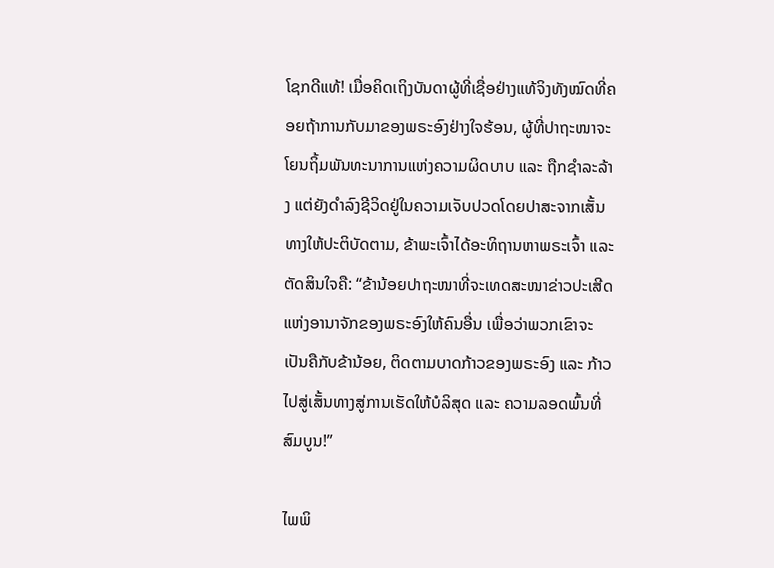ໂຊກດີແທ້! ເມື່ອຄິດເຖິງບັນດາຜູ້ທີ່ເຊື່ອຢ່າງແທ້ຈິງທັງໝົດທີ່ຄອຍຖ້າການກັບມາຂອງພຣະອົງຢ່າງໃຈຮ້ອນ, ຜູ້ທີ່ປາຖະໜາຈະໂຍນຖິ້ມພັນທະນາການແຫ່ງຄວາມຜິດບາບ ແລະ ຖືກຊຳລະລ້າງ ແຕ່ຍັງດຳລົງຊີວິດຢູ່ໃນຄວາມເຈັບປວດໂດຍປາສະຈາກເສັ້ນທາງໃຫ້ປະຕິບັດຕາມ, ຂ້າພະເຈົ້າໄດ້ອະທິຖານຫາພຣະເຈົ້າ ແລະ ຕັດສິນໃຈຄື: “ຂ້ານ້ອຍປາຖະໜາທີ່ຈະເທດສະໜາຂ່າວປະເສີດແຫ່ງອານາຈັກຂອງພຣະອົງໃຫ້ຄົນອື່ນ ເພື່ອວ່າພວກເຂົາຈະເປັນຄືກັບຂ້ານ້ອຍ, ຕິດຕາມບາດກ້າວຂອງພຣະອົງ ແລະ ກ້າວໄປສູ່ເສັ້ນທາງສູ່ການເຮັດໃຫ້ບໍລິສຸດ ແລະ ຄວາມລອດພົ້ນທີ່ສົມບູນ!”

ໄພພິ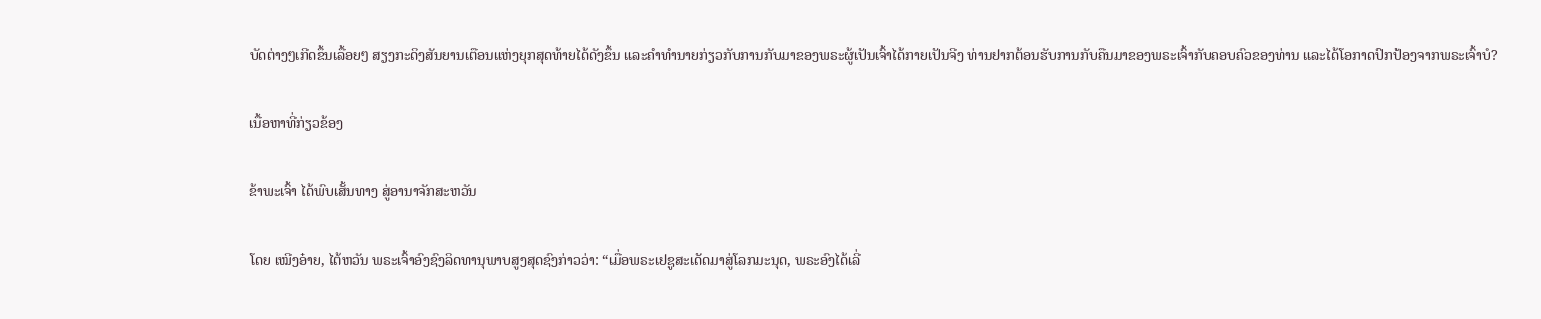ບັດຕ່າງໆເກີດຂຶ້ນເລື້ອຍໆ ສຽງກະດິງສັນຍານເຕືອນແຫ່ງຍຸກສຸດທ້າຍໄດ້ດັງຂຶ້ນ ແລະຄໍາທໍານາຍກ່ຽວກັບການກັບມາຂອງພຣະຜູ້ເປັນເຈົ້າໄດ້ກາຍເປັນຈີງ ທ່ານຢາກຕ້ອນຮັບການກັບຄືນມາຂອງພຣະເຈົ້າກັບຄອບຄົວຂອງທ່ານ ແລະໄດ້ໂອກາດປົກປ້ອງຈາກພຣະເຈົ້າບໍ?

ເນື້ອຫາທີ່ກ່ຽວຂ້ອງ

ຂ້າພະເຈົ້າ ໄດ້ພົບເສັ້ນທາງ ສູ່ອານາຈັກສະຫວັນ

ໂດຍ ເໝີງອ໋າຍ, ໄຕ້ຫວັນ ພຣະເຈົ້າອົງຊົງລິດທານຸພາບສູງສຸດຊົງກ່າວວ່າ: “ເມື່ອພຣະເຢຊູສະເດັດມາສູ່ໂລກມະນຸດ, ພຣະອົງໄດ້ເລີ່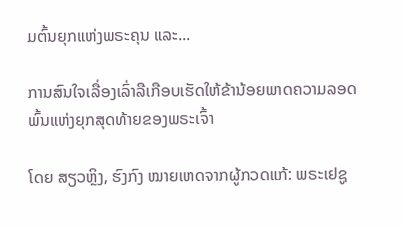ມຕົ້ນຍຸກແຫ່ງພຣະຄຸນ ແລະ...

ການສົນໃຈເລື່ອງເລົ່າລືເກືອບເຮັດໃຫ້ຂ້ານ້ອຍພາດຄວາມລອດພົ້ນແຫ່ງຍຸກສຸດທ້າຍຂອງພຣະເຈົ້າ

ໂດຍ ສຽວຫຼິງ, ຮົງກົງ ໝາຍເຫດຈາກຜູ້ກວດແກ້: ພຣະເຢຊູ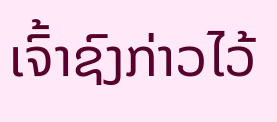ເຈົ້າຊົງກ່າວໄວ້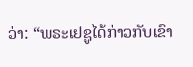ວ່າ: “ພຣະເຢຊູໄດ້ກ່າວກັບເຂົາ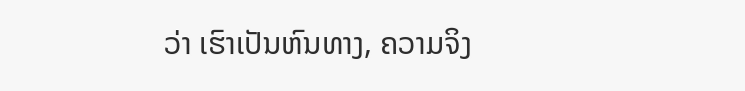ວ່າ ເຮົາເປັນຫົນທາງ, ຄວາມຈິງ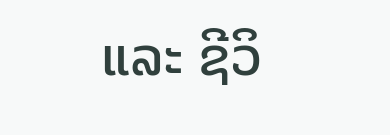ແລະ ຊີວິ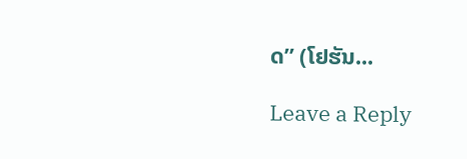ດ” (ໂຢຮັນ...

Leave a Reply